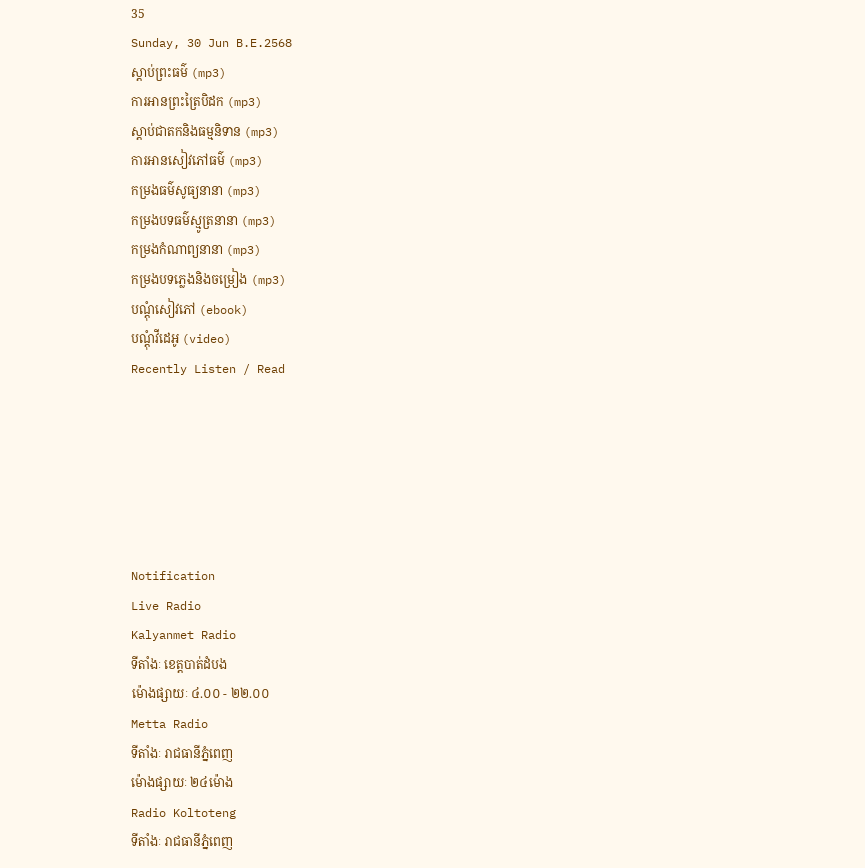35
Sunday, 30 Jun B.E.2568
ស្តាប់ព្រះធម៌ (mp3)
ការអានព្រះត្រៃបិដក (mp3)
ស្តាប់ជាតកនិងធម្មនិទាន (mp3)
ការអានសៀវភៅធម៌ (mp3)
កម្រងធម៌សូធ្យនានា (mp3)
កម្រងបទធម៌ស្មូត្រនានា (mp3)
កម្រងកំណាព្យនានា (mp3)
កម្រងបទភ្លេងនិងចម្រៀង (mp3)
បណ្តុំសៀវភៅ (ebook)
បណ្តុំវីដេអូ (video)
Recently Listen / Read






Notification
Live Radio
Kalyanmet Radio
ទីតាំងៈ ខេត្តបាត់ដំបង
ម៉ោងផ្សាយៈ ៤.០០ - ២២.០០
Metta Radio
ទីតាំងៈ រាជធានីភ្នំពេញ
ម៉ោងផ្សាយៈ ២៤ម៉ោង
Radio Koltoteng
ទីតាំងៈ រាជធានីភ្នំពេញ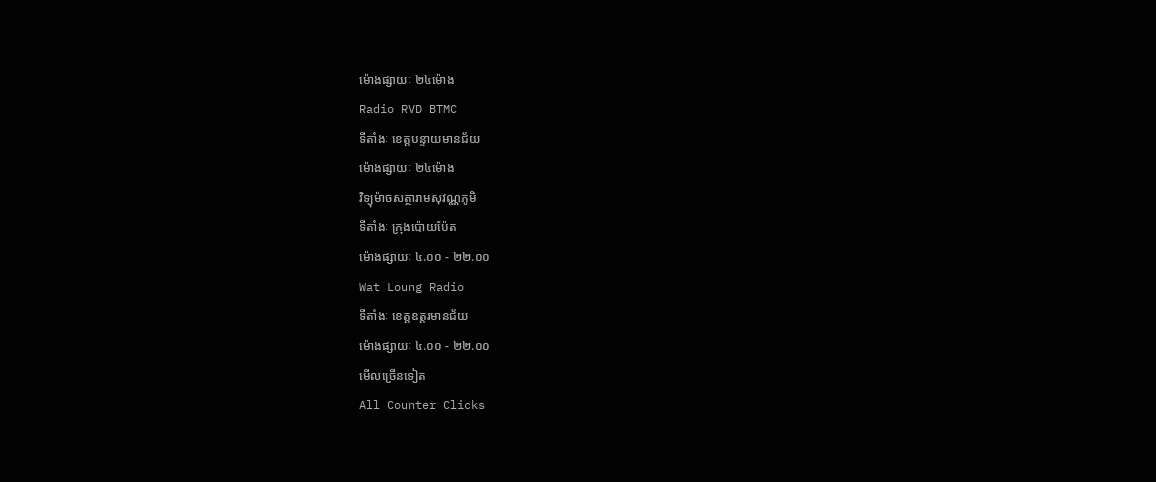ម៉ោងផ្សាយៈ ២៤ម៉ោង
Radio RVD BTMC
ទីតាំងៈ ខេត្តបន្ទាយមានជ័យ
ម៉ោងផ្សាយៈ ២៤ម៉ោង
វិទ្យុម៉ាចសត្ថារាមសុវណ្ណភូមិ
ទីតាំងៈ ក្រុងប៉ោយប៉ែត
ម៉ោងផ្សាយៈ ៤.០០ - ២២.០០
Wat Loung Radio
ទីតាំងៈ ខេត្តឧត្តរមានជ័យ
ម៉ោងផ្សាយៈ ៤.០០ - ២២.០០
មើលច្រើនទៀត
All Counter Clicks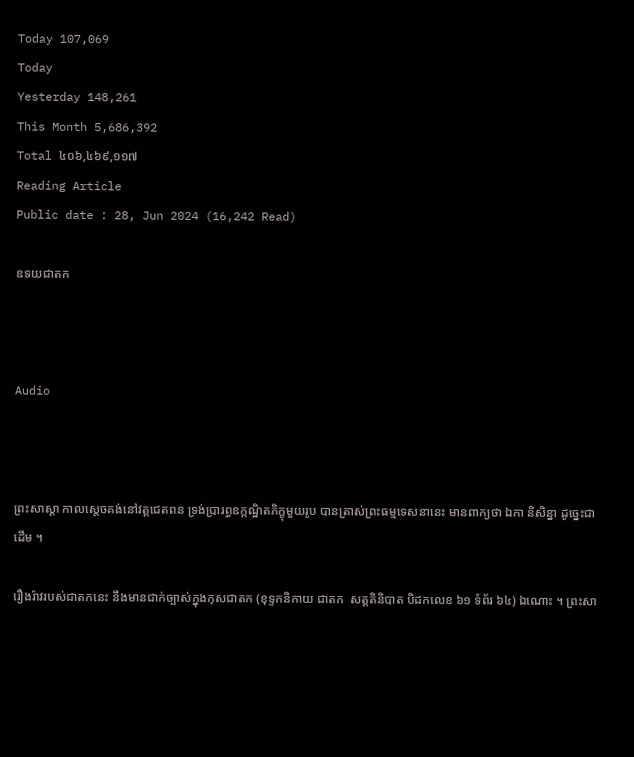Today 107,069
Today
Yesterday 148,261
This Month 5,686,392
Total ៤០៦,៤៦៩,១១៧
Reading Article
Public date : 28, Jun 2024 (16,242 Read)

ឧទយជាតក



Audio



ព្រះសាស្ដា កាលស្ដេចគង់នៅវត្តជេតពន ទ្រង់ប្រារព្ធឧក្កណ្ឋិតភិក្ខុមួយរូប បានត្រាស់ព្រះធម្មទេសនានេះ មានពាក្យថា ឯកា និសិន្នា ដូច្នេះជាដើម ។

រឿងរ៉ាវរបស់ជាតកនេះ នឹងមានជាក់ច្បាស់ក្នុងកុសជាតក (ខុទ្ទកនិកាយ ជាតក  សត្តតិនិបាត បិដកលេខ ៦១ ទំព័រ ៦៤) ឯណោះ ។ ព្រះសា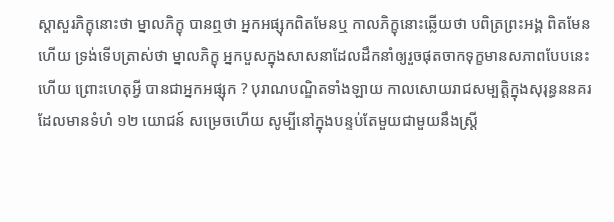ស្ដាសួរភិក្ខុនោះថា ម្នាលភិក្ខុ បានឮថា អ្នកអផ្សុកពិតមែនឬ កាលភិក្ខុនោះឆ្លើយថា បពិត្រព្រះអង្គ ពិតមែនហើយ ទ្រង់ទើបត្រាស់ថា ម្នាលភិក្ខុ អ្នកបួសក្នុងសាសនាដែលដឹកនាំឲ្យរួចផុតចាកទុក្ខមានសភាពបែបនេះហើយ ព្រោះហេតុអ្វី បានជាអ្នកអផ្សុក ? បុរាណបណ្ឌិតទាំងឡាយ កាលសោយរាជសម្បត្តិក្នុងសុរុន្ធននគរ ដែលមានទំហំ ១២ យោជន៍ សម្រេចហើយ សូម្បីនៅក្នុងបន្ទប់តែមួយជាមួយនឹងស្ត្រី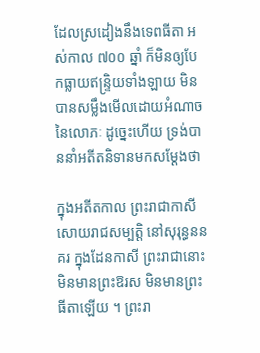ដែលស្រដៀងនឹងទេពធីតា អស់កាល ៧០០ ឆ្នាំ ក៏មិនឲ្យបែកធ្លាយឥន្ទ្រិយទាំងឡាយ មិនបានសម្លឹងមើលដោយអំណាចនៃលោភៈ ដូច្នេះហើយ ទ្រង់បាននាំអតីតនិទានមកសម្ដែងថា

ក្នុងអតីតកាល ព្រះរាជាកាសីសោយរាជសម្បត្តិ នៅសុរុន្ធននគរ ក្នុងដែនកាសី ព្រះរាជានោះមិនមានព្រះឱរស មិនមានព្រះធីតាឡើយ ។ ព្រះរា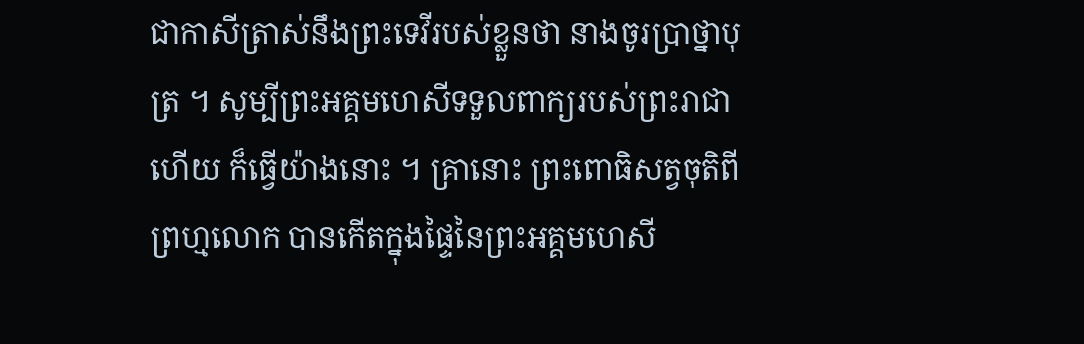ជាកាសីត្រាស់នឹងព្រះទេវីរបស់ខ្លួនថា នាងចូរប្រាថ្នាបុត្រ ។ សូម្បីព្រះអគ្គមហេសីទទួលពាក្យរបស់ព្រះរាជាហើយ ក៏ធ្វើយ៉ាងនោះ ។ គ្រានោះ ព្រះពោធិសត្វចុតិពីព្រហ្មលោក បានកើតក្នុងផ្ទៃនៃព្រះអគ្គមហេសី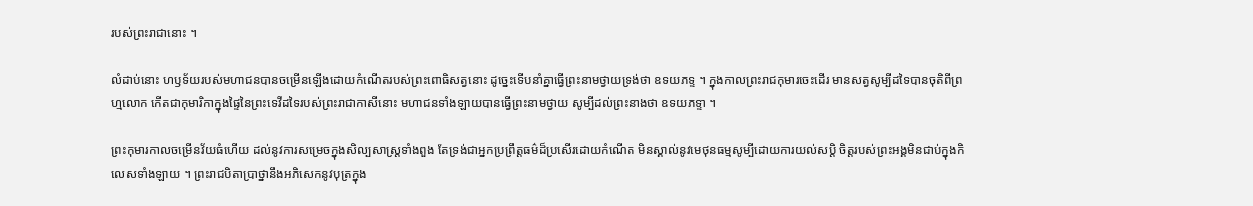របស់ព្រះរាជានោះ ។

លំដាប់នោះ ហឫទ័យរបស់មហាជនបានចម្រើនឡើងដោយកំណើតរបស់ព្រះពោធិសត្វនោះ ដូច្នេះទើបនាំគ្នាធ្វើព្រះនាមថ្វាយទ្រង់ថា ឧទយភទ្ទ ។ ក្នុងកាលព្រះរាជកុមារចេះដើរ មានសត្វសូម្បីដទៃបានចុតិពីព្រហ្មលោក កើតជាកុមារិកាក្នុងផ្ទៃនៃព្រះទេវីដទៃរបស់ព្រះរាជាកាសីនោះ មហាជនទាំងឡាយបានធ្វើព្រះនាមថ្វាយ សូម្បីដល់ព្រះនាងថា ឧទយភទ្ទា ។

ព្រះកុមារកាលចម្រើនវ័យធំហើយ ដល់នូវការសម្រេចក្នុងសិល្បសាស្ត្រទាំងពួង តែទ្រង់ជាអ្នកប្រព្រឹត្តធម៌ដ៏ប្រសើរដោយកំណើត មិនស្គាល់នូវមេថុនធម្មសូម្បីដោយការយល់សប្តិ ចិត្តរបស់ព្រះអង្គមិនជាប់ក្នុងកិលេសទាំងឡាយ ។ ព្រះរាជបិតាប្រាថ្នានឹងអភិសេកនូវបុត្រក្នុង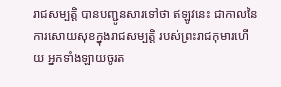រាជសម្បត្តិ បានបញ្ជូនសារទៅថា ឥឡូវនេះ ជាកាលនៃការសោយសុខក្នុងរាជសម្បត្តិ របស់ព្រះរាជកុមារហើយ អ្នកទាំងឡាយចូរត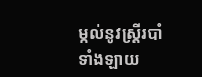ម្កល់នូវស្ត្រីរបាំទាំងឡាយ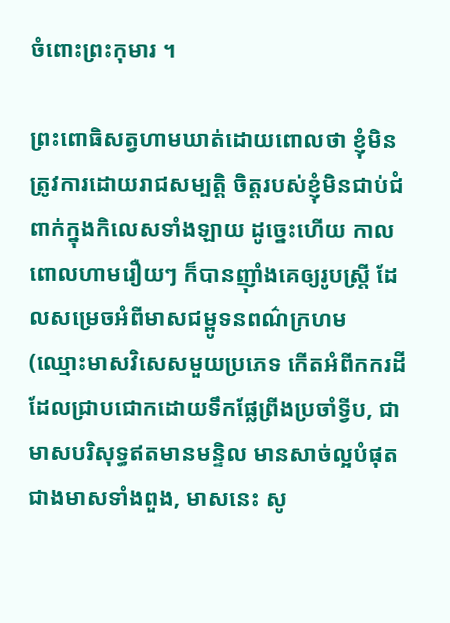ចំពោះព្រះកុមារ ។

ព្រះពោធិសត្វហាមឃាត់ដោយពោលថា ខ្ញុំមិនត្រូវការដោយរាជសម្បត្តិ ចិត្តរបស់ខ្ញុំមិនជាប់ជំពាក់ក្នុងកិលេសទាំងឡាយ ដូច្នេះហើយ កាលពោលហាមរឿយៗ ក៏បានញ៉ាំងគេឲ្យរូបស្ត្រី ដែលសម្រេចអំពីមាសជម្ពូទនពណ៌ក្រហម (ឈ្មោះមាសវិសេសមួយប្រភេទ កើតអំពីកករដីដែលជ្រាបជោកដោយទឹកផ្លែព្រីងប្រចាំទ្វីប, ជាមាសបរិសុទ្ធឥតមានមន្ទិល មានសាច់ល្អបំផុតជាងមាសទាំងពួង, មាសនេះ សូ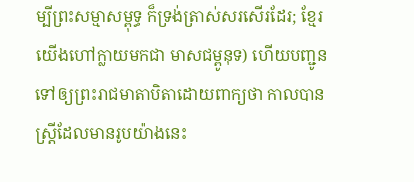ម្បីព្រះសម្មាសម្ពុទ្ធ ក៏ទ្រង់ត្រាស់សរសើរដែរ; ខ្មែរយើងហៅក្លាយមកជា មាសជម្ពូនុទ) ហើយបញ្ជូនទៅឲ្យព្រះរាជមាតាបិតាដោយពាក្យថា កាលបានស្ត្រីដែលមានរូបយ៉ាងនេះ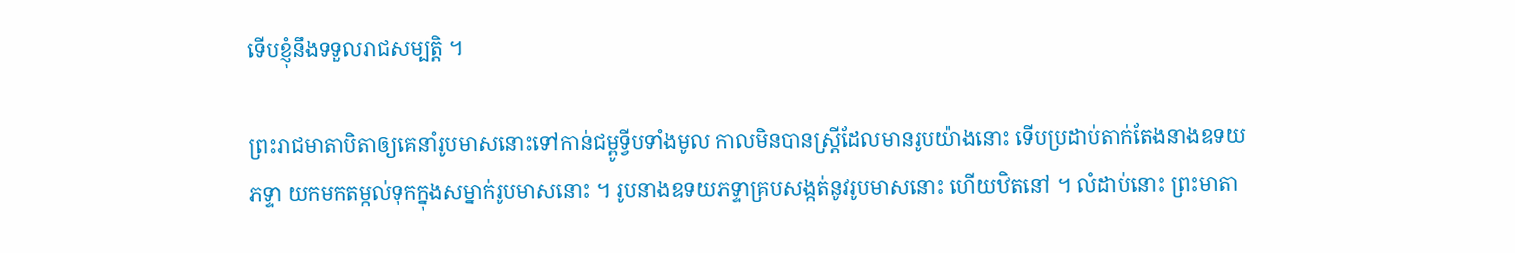ទើបខ្ញុំនឹងទទួលរាជសម្បត្តិ ។

ព្រះរាជមាតាបិតាឲ្យគេនាំរូបមាសនោះទៅកាន់ជម្ពូទ្វីបទាំងមូល កាលមិនបានស្ត្រីដែលមានរូបយ៉ាងនោះ ទើបប្រដាប់តាក់តែងនាងឧទយភទ្ទា យកមកតម្កល់ទុកក្នុងសម្នាក់រូបមាសនោះ ។ រូបនាងឧទយភទ្ទាគ្របសង្កត់នូវរូបមាសនោះ ហើយឋិតនៅ ។ លំដាប់នោះ ព្រះមាតា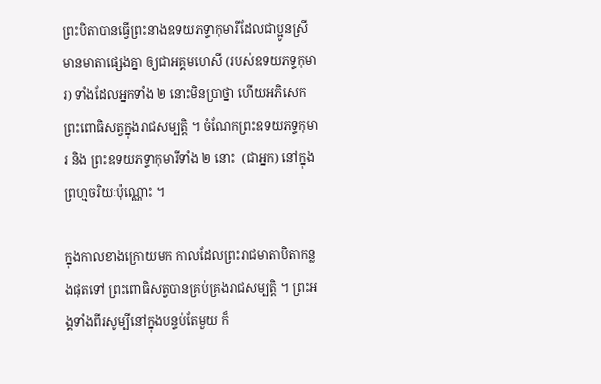ព្រះបិតាបានធ្វើព្រះនាងឧទយភទ្ទាកុមារីដែលជាប្អូនស្រីមានមាតាផ្សេងគ្នា ឲ្យជាអគ្គមហេសី (របស់ឧទយភទ្ទកុមារ) ទាំងដែលអ្នកទាំង ២ នោះមិនប្រាថ្នា ហើយអភិសេកព្រះពោធិសត្វក្នុងរាជសម្បត្តិ ។ ចំណែកព្រះឧទយភទ្ទកុមារ និង ព្រះឧទយភទ្ទាកុមារីទាំង ២ នោះ  (ជាអ្នក) នៅក្នុងព្រហ្មចរិយៈប៉ុណ្ណោះ ។

ក្នុងកាលខាងក្រោយមក កាលដែលព្រះរាជមាតាបិតាកន្លងផុតទៅ ព្រះពោធិសត្វបានគ្រប់គ្រងរាជសម្បត្តិ ។ ព្រះអង្គទាំងពីរសូម្បីនៅក្នុងបន្ទប់តែមួយ ក៏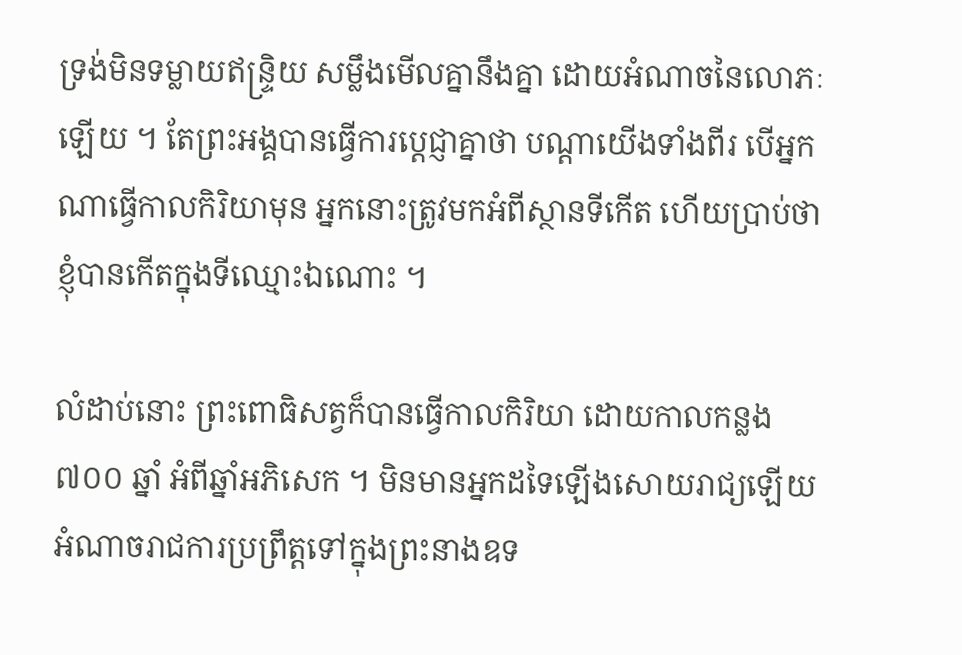ទ្រង់មិនទម្លាយឥន្ទ្រិយ សម្លឹងមើលគ្នានឹងគ្នា ដោយអំណាចនៃលោភៈឡើយ ។ តែព្រះអង្គបានធ្វើការប្ដេជ្ញាគ្នាថា បណ្ដាយើងទាំងពីរ បើអ្នកណាធ្វើកាលកិរិយាមុន អ្នកនោះត្រូវមកអំពីស្ថានទីកើត ហើយប្រាប់ថា ខ្ញុំបានកើតក្នុងទីឈ្មោះឯណោះ ។

លំដាប់នោះ ព្រះពោធិសត្វក៏បានធ្វើកាលកិរិយា ដោយកាលកន្លង ៧០០ ឆ្នាំ អំពីឆ្នាំអភិសេក ។ មិនមានអ្នកដទៃឡើងសោយរាជ្យឡើយ អំណាចរាជការប្រព្រឹត្តទៅក្នុងព្រះនាងឧទ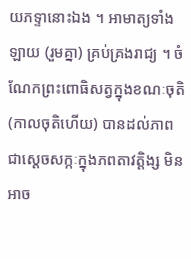យភទ្ទានោះឯង ។ អាមាត្យទាំងឡាយ (រួមគ្នា) គ្រប់គ្រងរាជ្យ ។ ចំណែកព្រះពោធិសត្វក្នុងខណៈចុតិ (កាលចុតិហើយ) បានដល់ភាពជាស្ដេចសក្កៈក្នុងភពតាវត្តិង្ស មិនអាច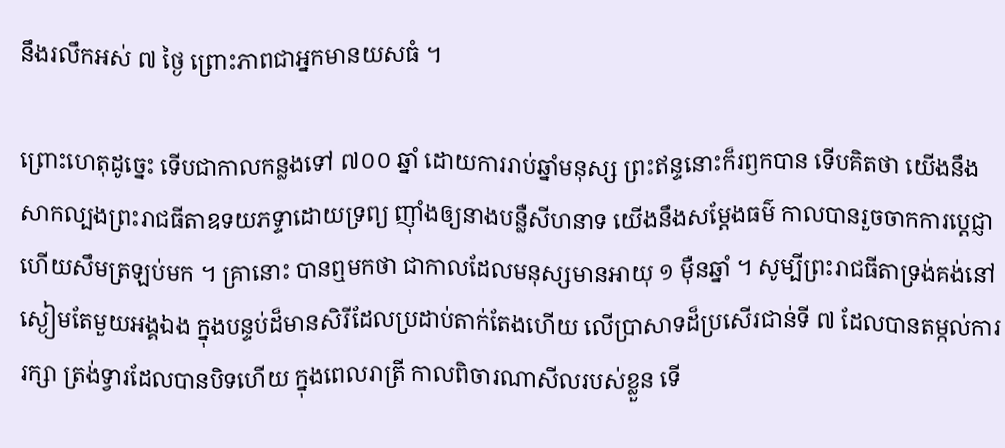នឹងរលឹកអស់ ៧ ថ្ងៃ ព្រោះភាពជាអ្នកមានយសធំ ។

ព្រោះហេតុដូច្នេះ ទើបជាកាលកន្លងទៅ ៧០០ ឆ្នាំ ដោយការរាប់ឆ្នាំមនុស្ស ព្រះឥន្ទនោះក៏រឭកបាន ទើបគិតថា យើងនឹងសាកល្បងព្រះរាជធីតាឧទយភទ្ទាដោយទ្រព្យ ញ៉ាំងឲ្យនាងបន្លឺសីហនាទ យើងនឹងសម្ដែងធម៌ កាលបានរួចចាកការប្ដេជ្ញាហើយសឹមត្រឡប់មក ។ គ្រានោះ បានឮមកថា ជាកាលដែលមនុស្សមានអាយុ ១ ម៉ឺនឆ្នាំ ។ សូម្បីព្រះរាជធីតាទ្រង់គង់នៅស្ងៀមតែមួយអង្គឯង ក្នុងបន្ទប់ដ៏មានសិរីដែលប្រដាប់តាក់តែងហើយ លើប្រាសាទដ៏ប្រសើរជាន់ទី ៧ ដែលបានតម្កល់ការរក្សា ត្រង់ទ្វារដែលបានបិទហើយ ក្នុងពេលរាត្រី កាលពិចារណាសីលរបស់ខ្លួន ទើ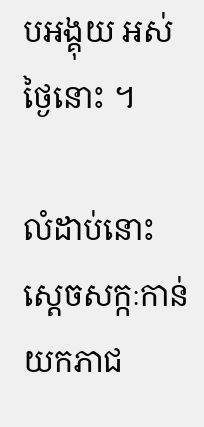បអង្គុយ អស់ថ្ងៃនោះ ។

លំដាប់នោះ ស្ដេចសក្កៈកាន់យកភាជ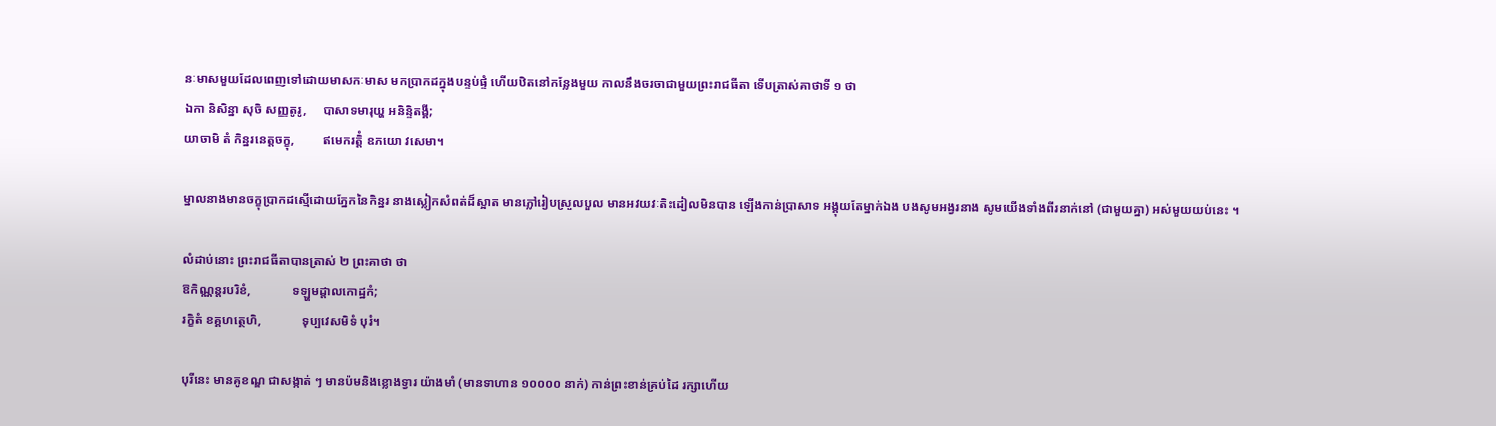នៈមាសមួយដែលពេញទៅដោយមាសកៈមាស មកប្រាកដក្នុងបន្ទប់ផ្ទំ ហើយឋិតនៅកន្លែងមួយ កាលនឹងចរចាជាមួយព្រះរាជធីតា ទើបត្រាស់គាថាទី ១ ថា
ឯកា និសិន្នា សុចិ សញ្ញតូរូ,     បាសាទមារុយ្ហ អនិន្ទិតង្គី;
យាចាមិ តំ កិន្នរនេត្តចក្ខុ,         ឥមេករត្តិំ ឧភយោ វសេមា។

ម្នាលនាងមានចក្ខុប្រាកដស្មើដោយភ្នែកនៃកិន្នរ នាងស្លៀកសំពត់ដ៏ស្អាត មានភ្លៅរៀបស្រួលបួល មានអវយវៈតិះដៀលមិនបាន ឡើងកាន់ប្រាសាទ អង្គុយតែម្នាក់ឯង បងសូមអង្វរនាង សូមយើងទាំងពីរនាក់នៅ (ជាមួយគ្នា) អស់មួយយប់នេះ ។

លំដាប់នោះ ព្រះរាជធីតាបានត្រាស់ ២ ព្រះគាថា ថា
ឱកិណ្ណន្តរបរិខំ,             ទឡ្ហមដ្ដាលកោដ្ឋកំ;
រក្ខិតំ ខគ្គហត្ថេហិ,             ទុប្បវេសមិទំ បុរំ។

បុរីនេះ មានគូខណ្ឌ ជាសង្កាត់ ៗ មានប៉មនិងខ្លោងទ្វារ យ៉ាងមាំ (មានទាហាន ១០០០០ នាក់) កាន់ព្រះខាន់គ្រប់ដៃ រក្សាហើយ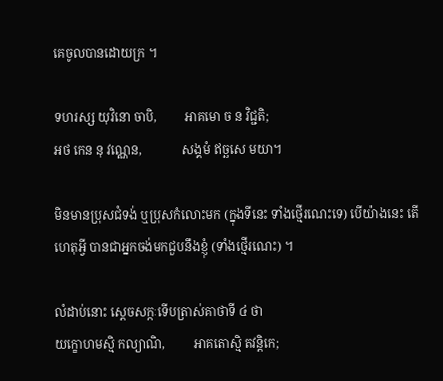គេចូលបានដោយក្រ ។

ទហរស្ស យុវិនោ ចាបិ,         អាគមោ ច ន វិជ្ជតិ;
អថ កេន នុ វណ្ណេន,             សង្គមំ ឥច្ឆសេ មយា។

មិនមានប្រុសជំទង់ ឬប្រុសកំលោះមក (ក្នុងទីនេះ ទាំងថ្មើរណេះទេ) បើយ៉ាងនេះ តើហេតុអ្វី បានជាអ្នកចង់មកជួបនឹងខ្ញុំ (ទាំងថ្មើរណេះ) ។

លំដាប់នោះ ស្ដេចសក្កៈទើបត្រាស់គាថាទី ៤ ថា
យក្ខោហមស្មិ កល្យាណិ,         អាគតោស្មិ តវន្តិកេ;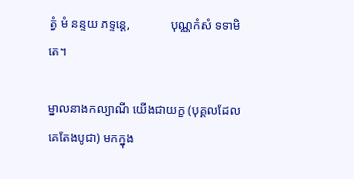ត្វំ មំ នន្ទយ ភទ្ទន្តេ,             បុណ្ណកំសំ ទទាមិ តេ។

ម្នាលនាងកល្យាណី យើងជាយក្ខ (បុគ្គលដែលគេតែងបូជា) មកក្នុង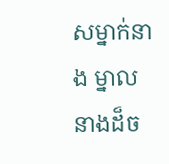សម្នាក់នាង ម្នាលនាងដ៏ច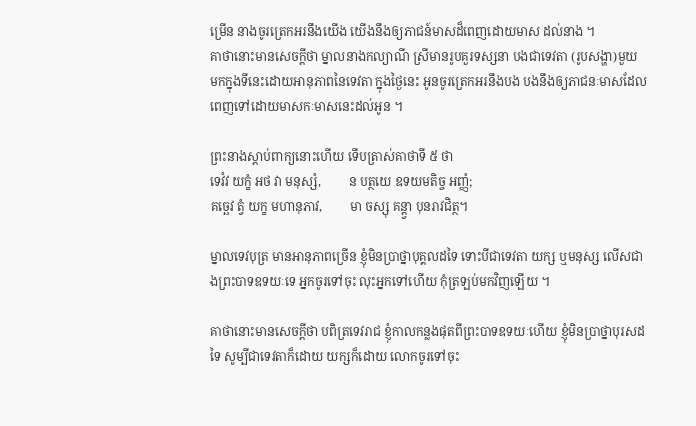ម្រើន នាងចូរត្រេកអរនឹងយើង យើងនឹងឲ្យភាជន៍មាសដ៏ពេញដោយមាស ដល់នាង ។
គាថានោះមានសេចក្ដីថា ម្នាលនាងកល្យាណី ស្រីមានរូបគួរទស្សនា បងជាទេវតា (រូបសង្ហា)មួយ មកក្នុងទីនេះដោយអានុភាពនៃទេវតា ក្នុងថ្ងៃនេះ អូនចូរត្រេកអរនឹងបង បងនឹងឲ្យភាជនៈមាសដែលពេញទៅដោយមាសកៈមាសនេះដល់អូន ។

ព្រះនាងស្ដាប់ពាក្យនោះហើយ ទើបត្រាស់គាថាទី ៥ ថា
ទេវំវ យក្ខំ អថ វា មនុស្សំ,         ន បត្ថយេ ឧទយមតិច្ច អញ្ញំ;
គច្ឆេវ ត្វំ យក្ខ មហានុភាវ,         មា ចស្សុ គន្ត្វា បុនរាវជិត្ថ។

ម្នាលទេវបុត្រ មានអានុភាពច្រើន ខ្ញុំមិនប្រាថ្នាបុគ្គលដទៃ ទោះបីជាទេវតា យក្ស ឬមនុស្ស លើសជាងព្រះបាទឧទយៈទេ អ្នកចូរទៅចុះ លុះអ្នកទៅហើយ កុំត្រឡប់មកវិញឡើយ ។

គាថានោះមានសេចក្ដីថា បពិត្រទេវរាជ ខ្ញុំកាលកន្លងផុតពីព្រះបាទឧទយៈហើយ ខ្ញុំមិនប្រាថ្នាបុរសដទៃ សូម្បីជាទេវតាក៏ដោយ យក្សក៏ដោយ លោកចូរទៅចុះ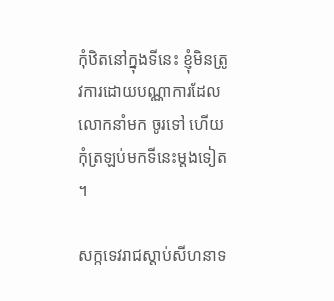កុំឋិតនៅក្នុងទីនេះ ខ្ញុំមិនត្រូវការដោយបណ្ណាការដែលលោកនាំមក ចូរទៅ ហើយកុំត្រឡប់មកទីនេះម្ដងទៀត ។

សក្កទេវរាជស្ដាប់សីហនាទ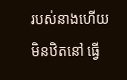របស់នាងហើយ មិនឋិតនៅ ធ្វើ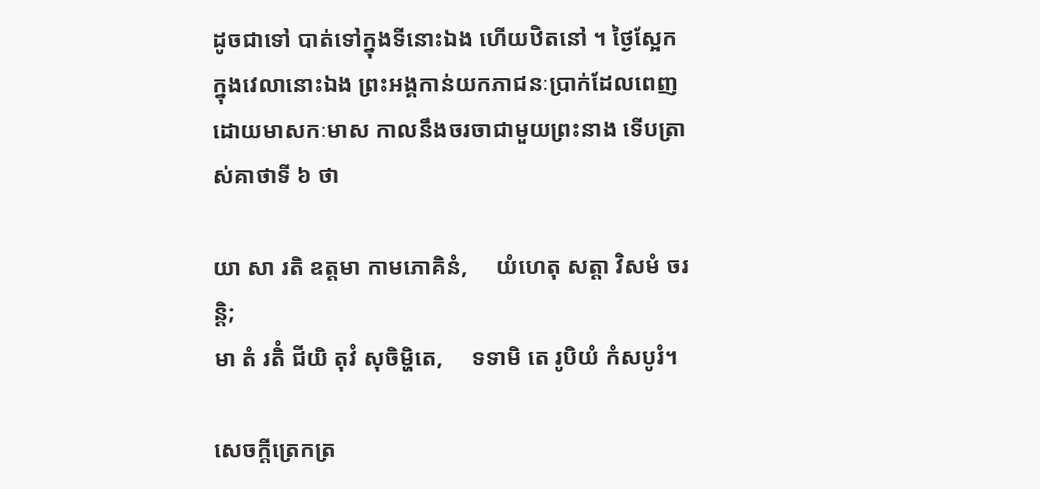ដូចជាទៅ បាត់ទៅក្នុងទីនោះឯង ហើយឋិតនៅ ។ ថ្ងៃស្អែក ក្នុងវេលានោះឯង ព្រះអង្គកាន់យកភាជនៈប្រាក់ដែលពេញដោយមាសកៈមាស កាលនឹងចរចាជាមួយព្រះនាង ទើបត្រាស់គាថាទី ៦ ថា

យា សា រតិ ឧត្តមា កាមភោគិនំ,     យំហេតុ សត្តា វិសមំ ចរន្តិ;
មា តំ រតិំ ជីយិ តុវំ សុចិម្ហិតេ,     ទទាមិ តេ រូបិយំ កំសបូរំ។

សេចក្តីត្រេកត្រ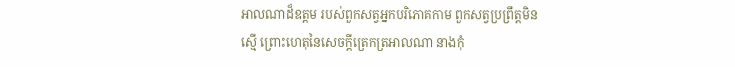អាលណាដ៏ឧត្តម របស់ពួកសត្វអ្នកបរិភោគកាម ពួកសត្វប្រព្រឹត្តមិនស្មើ ព្រោះហេតុនៃសេចក្តីត្រេកត្រអាលណា នាងកុំ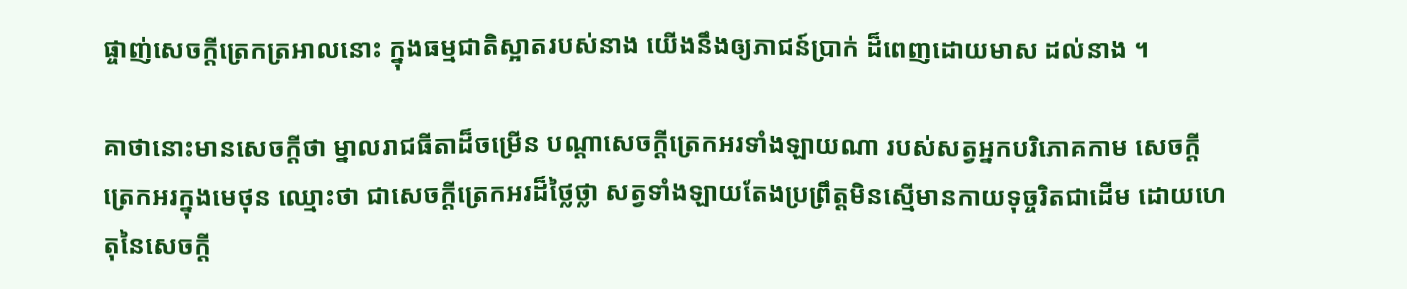ផ្ចាញ់សេចក្តីត្រេកត្រអាលនោះ ក្នុងធម្មជាតិស្អាតរបស់នាង យើងនឹងឲ្យភាជន៍បា្រក់ ដ៏ពេញដោយមាស ដល់នាង ។

គាថានោះមានសេចក្ដីថា ម្នាលរាជធីតាដ៏ចម្រើន បណ្ដាសេចក្ដីត្រេកអរទាំងឡាយណា របស់សត្វអ្នកបរិភោគកាម សេចក្ដីត្រេកអរក្នុងមេថុន ឈ្មោះថា ជាសេចក្ដីត្រេកអរដ៏ថ្លៃថ្លា សត្វទាំងឡាយតែងប្រព្រឹត្តមិនស្មើមានកាយទុច្ចរិតជាដើម ដោយហេតុនៃសេចក្ដី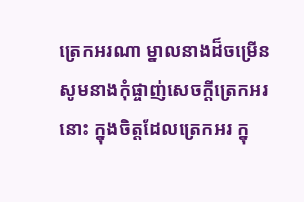ត្រេកអរណា ម្នាលនាងដ៏ចម្រើន សូមនាងកុំផ្ចាញ់សេចក្ដីត្រេកអរនោះ ក្នុងចិត្តដែលត្រេកអរ ក្នុ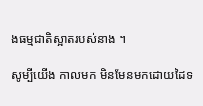ងធម្មជាតិស្អាតរបស់នាង ។

សូម្បីយើង កាលមក មិនមែនមកដោយដៃទ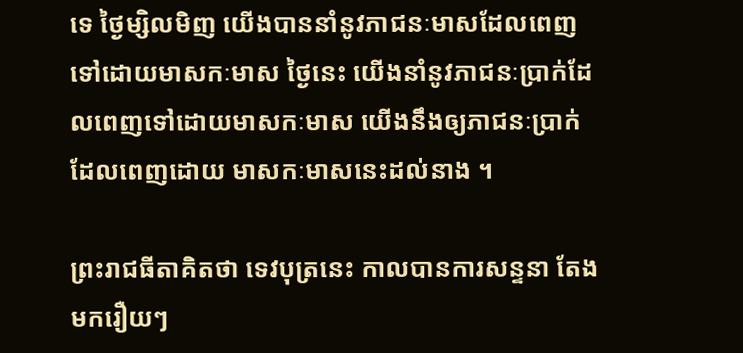ទេ ថ្ងៃម្សិលមិញ យើងបាននាំនូវភាជនៈមាសដែលពេញទៅដោយមាសកៈមាស ថ្ងៃនេះ យើងនាំនូវភាជនៈប្រាក់ដែលពេញទៅដោយមាសកៈមាស យើងនឹងឲ្យភាជនៈប្រាក់ ដែលពេញដោយ មាសកៈមាសនេះដល់នាង ។

ព្រះរាជធីតាគិតថា ទេវបុត្រនេះ កាលបានការសន្ទនា តែងមករឿយៗ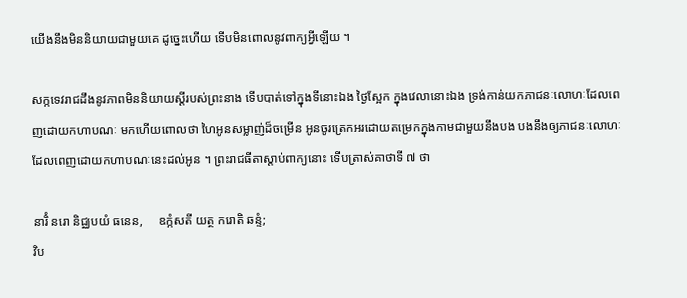យើងនឹងមិននិយាយជាមួយគេ ដូច្នេះហើយ ទើបមិនពោលនូវពាក្យអ្វីឡើយ ។

សក្កទេវរាជដឹងនូវភាពមិននិយាយស្ដីរបស់ព្រះនាង ទើបបាត់ទៅក្នុងទីនោះឯង ថ្ងៃស្អែក ក្នុងវេលានោះឯង ទ្រង់កាន់យកភាជនៈលោហៈដែលពេញដោយកហាបណៈ មកហើយពោលថា ហៃអូនសម្លាញ់ដ៏ចម្រើន អូនចូរត្រេកអរដោយតម្រេកក្នុងកាមជាមួយនឹងបង បងនឹងឲ្យភាជនៈលោហៈដែលពេញដោយកហាបណៈនេះដល់អូន ។ ព្រះរាជធីតាស្ដាប់ពាក្យនោះ ទើបត្រាស់គាថាទី ៧ ថា

នារិំ នរោ និជ្ឈបយំ ធនេន,     ឧក្កំសតី យត្ថ ករោតិ ឆន្ទំ;
វិប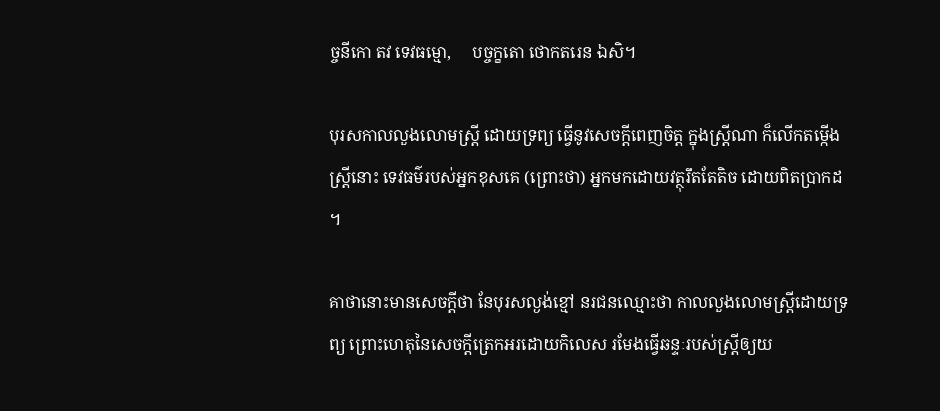ច្ចនីកោ តវ ទេវធម្មោ,     បច្ចក្ខតោ ថោកតរេន ឯសិ។

បុរសកាលលួងលោមស្ត្រី ដោយទ្រព្យ ធ្វើនូវសេចក្តីពេញចិត្ត ក្នុងស្ត្រីណា ក៏លើកតម្កើងស្ត្រីនោះ ទេវធម៌របស់អ្នកខុសគេ (ព្រោះថា) អ្នកមកដោយវត្ថុរឹតតែតិច ដោយពិតប្រាកដ ។

គាថានោះមានសេចក្ដីថា នែបុរសល្ងង់ខ្មៅ នរជនឈ្មោះថា កាលលួងលោមស្ត្រីដោយទ្រព្យ ព្រោះហេតុនៃសេចក្ដីត្រេកអរដោយកិលេស រមែងធ្វើឆន្ទៈរបស់ស្ត្រីឲ្យយ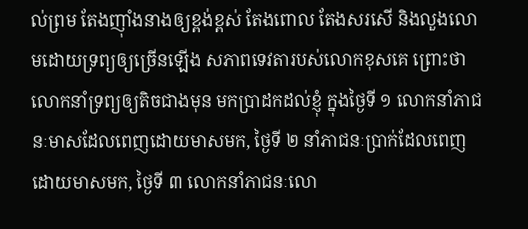ល់ព្រម តែងញ៉ាំងនាងឲ្យខ្ពង់ខ្ពស់ តែងពោល តែងសរសើ និងលួងលោមដោយទ្រព្យឲ្យច្រើនឡើង សភាពទេវតារបស់លោកខុសគេ ព្រោះថា លោកនាំទ្រព្យឲ្យតិចជាងមុន មកប្រាដកដល់ខ្ញុំ ក្នុងថ្ងៃទី ១ លោកនាំភាជនៈមាសដែលពេញដោយមាសមក, ថ្ងៃទី ២ នាំភាជនៈប្រាក់ដែលពេញដោយមាសមក, ថ្ងៃទី ៣ លោកនាំភាជនៈលោ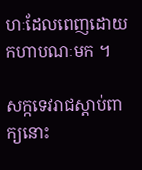ហៈដែលពេញដោយកហាបណៈមក ។

សក្កទេវរាជស្ដាប់ពាក្យនោះ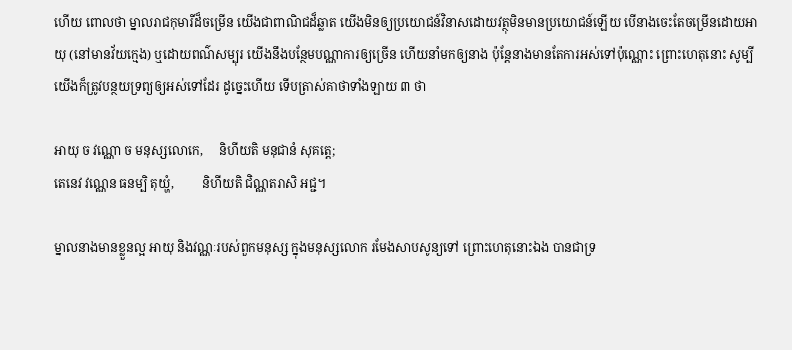ហើយ ពោលថា ម្នាលរាជកុមារីដ៏ចម្រើន យើងជាពាណិជដ៏ឆ្លាត យើងមិនឲ្យប្រយោជន៍វិនាសដោយវត្ថុមិនមានប្រយោជន៍ឡើយ បើនាងចេះតែចម្រើនដោយអាយុ (នៅមានវ័យក្មេង) ឬដោយពណ៌សម្បុរ យើងនឹងបន្ថែមបណ្ណាការឲ្យច្រើន ហើយនាំមកឲ្យនាង ប៉ុន្តែនាងមានតែការអស់ទៅប៉ុណ្ណោះ ព្រោះហេតុនោះ សូម្បីយើងក៏ត្រូវបន្ថយទ្រព្យឲ្យអស់ទៅដែរ ដូច្នេះហើយ ទើបត្រាស់គាថាទាំងឡាយ ៣ ថា

អាយុ ច វណ្ណោ ច មនុស្សលោកេ,     និហីយតិ មនុជានំ សុគត្តេ;
តេនេវ វណ្ណេន ធនម្បិ តុយ្ហំ,         និហីយតិ ជិណ្ណតរាសិ អជ្ជ។

ម្នាលនាងមានខ្លួនល្អ អាយុ និងវណ្ណៈរបស់ពួកមនុស្ស ក្នុងមនុស្សលោក រមែងសាបសូន្យទៅ ព្រោះហេតុនោះឯង បានជាទ្រ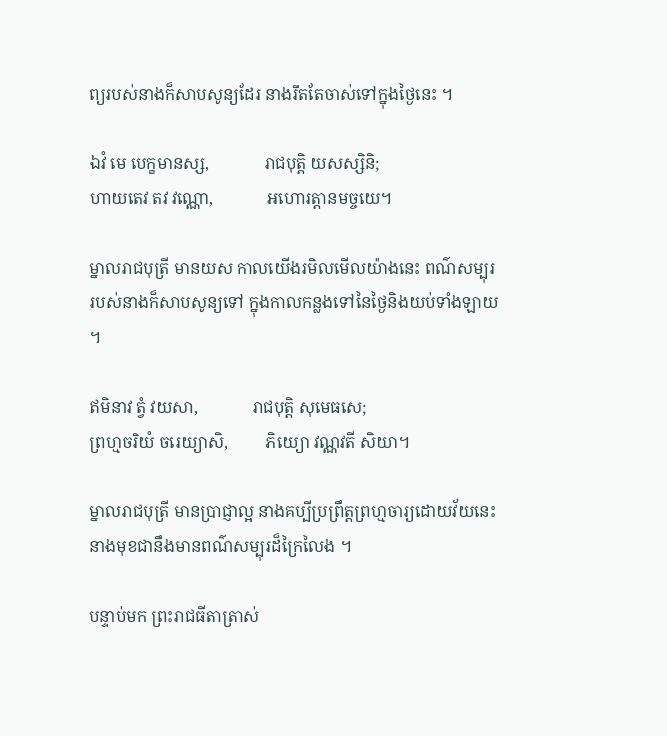ព្យរបស់នាងក៏សាបសូន្យដែរ នាងរឹតតែចាស់ទៅក្នុងថ្ងៃនេះ ។

ឯវំ មេ បេក្ខមានស្ស,             រាជបុត្តិ យសស្សិនិ;
ហាយតេវ តវ វណ្ណោ,             អហោរត្តានមច្ចយេ។

ម្នាលរាជបុត្រី មានយស កាលយើងរមិលមើលយ៉ាងនេះ ពណ៌សម្បុររបស់នាងក៏សាបសូន្យទៅ ក្នុងកាលកន្លងទៅនៃថ្ងៃនិងយប់ទាំងឡាយ ។

ឥមិនាវ ត្វំ វយសា,             រាជបុត្តិ សុមេធសេ;
ព្រហ្មចរិយំ ចរេយ្យាសិ,         ភិយ្យោ វណ្ណវតី សិយា។

ម្នាលរាជបុត្រី មានប្រាជ្ញាល្អ នាងគប្បីប្រព្រឹត្តព្រហ្មចារ្យដោយវ័យនេះ នាងមុខជានឹងមានពណ៌សម្បុរដ៏ក្រៃលៃង ។

បន្ទាប់មក ព្រះរាជធីតាត្រាស់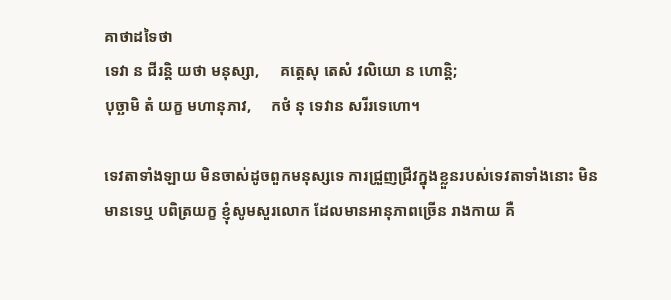គាថាដទៃថា
ទេវា ន ជីរន្តិ យថា មនុស្សា,     គត្តេសុ តេសំ វលិយោ ន ហោន្តិ;
បុច្ឆាមិ តំ យក្ខ មហានុភាវ,     កថំ នុ ទេវាន សរីរទេហោ។

ទេវតាទាំងឡាយ មិនចាស់ដូចពួកមនុស្សទេ ការជ្រួញជ្រីវក្នុងខ្លួនរបស់ទេវតាទាំងនោះ មិនមានទេឬ បពិត្រយក្ខ ខ្ញុំសូមសួរលោក ដែលមានអានុភាពច្រើន រាងកាយ គឺ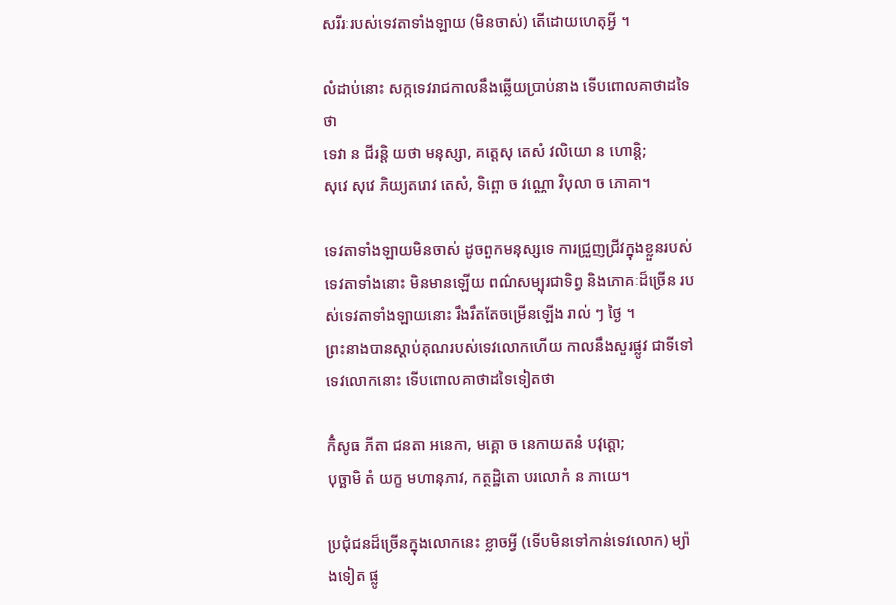សរីរៈរបស់ទេវតាទាំងឡាយ (មិនចាស់) តើដោយហេតុអ្វី ។

លំដាប់នោះ សក្កទេវរាជកាលនឹងឆ្លើយប្រាប់នាង ទើបពោលគាថាដទៃថា
ទេវា ន ជីរន្តិ យថា មនុស្សា, គត្តេសុ តេសំ វលិយោ ន ហោន្តិ;
សុវេ សុវេ ភិយ្យតរោវ តេសំ, ទិព្ពោ ច វណ្ណោ វិបុលា ច ភោគា។

ទេវតាទាំងឡាយមិនចាស់ ដូចពួកមនុស្សទេ ការជ្រួញជ្រីវក្នុងខ្លួនរបស់ទេវតាទាំងនោះ មិនមានឡើយ ពណ៌សម្បុរជាទិព្វ និងភោគៈដ៏ច្រើន របស់ទេវតាទាំងឡាយនោះ រឹងរឹតតែចម្រើនឡើង រាល់ ៗ ថ្ងៃ ។
ព្រះនាងបានស្ដាប់គុណរបស់ទេវលោកហើយ កាលនឹងសួរផ្លូវ ជាទីទៅទេវលោកនោះ ទើបពោលគាថាដទៃទៀតថា

កិំសូធ ភីតា ជនតា អនេកា, មគ្គោ ច នេកាយតនំ បវុត្តោ;
បុច្ឆាមិ តំ យក្ខ មហានុភាវ, កត្ថដ្ឋិតោ បរលោកំ ន ភាយេ។

ប្រជុំជនដ៏ច្រើនក្នុងលោកនេះ ខ្លាចអ្វី (ទើបមិនទៅកាន់ទេវលោក) ម្យ៉ាងទៀត ផ្លូ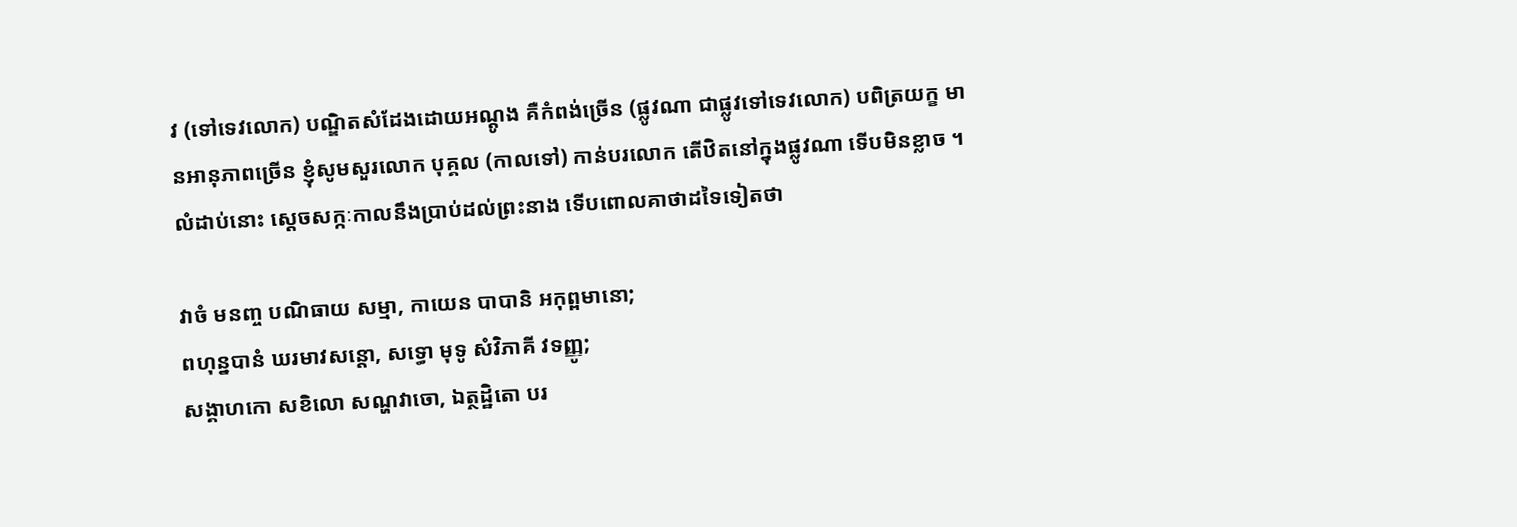វ (ទៅទេវលោក) បណ្ឌិតសំដែងដោយអណ្តូង គឺកំពង់ច្រើន (ផ្លូវណា ជាផ្លូវទៅទេវលោក) បពិត្រយក្ខ មានអានុភាពច្រើន ខ្ញុំសូមសួរលោក បុគ្គល (កាលទៅ) កាន់បរលោក តើឋិតនៅក្នុងផ្លូវណា ទើបមិនខ្លាច ។
លំដាប់នោះ ស្ដេចសក្កៈកាលនឹងប្រាប់ដល់ព្រះនាង ទើបពោលគាថាដទៃទៀតថា

វាចំ មនញ្ច បណិធាយ សម្មា, កាយេន បាបានិ អកុព្ពមានោ;
ពហុន្នបានំ ឃរមាវសន្តោ, សទ្ធោ មុទូ សំវិភាគី វទញ្ញូ;
សង្គាហកោ សខិលោ សណ្ហវាចោ, ឯត្ថដ្ឋិតោ បរ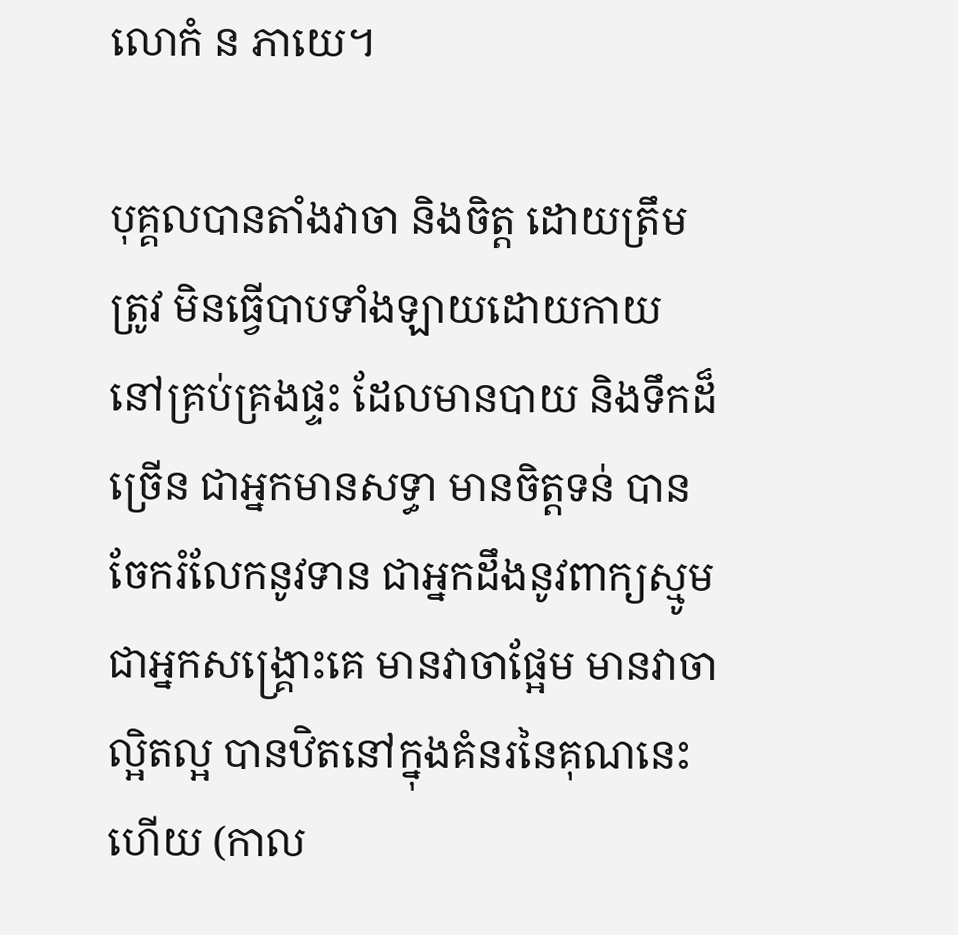លោកំ ន ភាយេ។

បុគ្គលបានតាំងវាចា និងចិត្ត ដោយត្រឹមត្រូវ មិនធ្វើបាបទាំងឡាយដោយកាយ នៅគ្រប់គ្រងផ្ទះ ដែលមានបាយ និងទឹកដ៏ច្រើន ជាអ្នកមានសទ្ធា មានចិត្តទន់ បានចែករំលែកនូវទាន ជាអ្នកដឹងនូវពាក្យស្មូម ជាអ្នកសង្គ្រោះគេ មានវាចាផ្អែម មានវាចាល្អិតល្អ បានឋិតនៅក្នុងគំនរនៃគុណនេះហើយ (កាល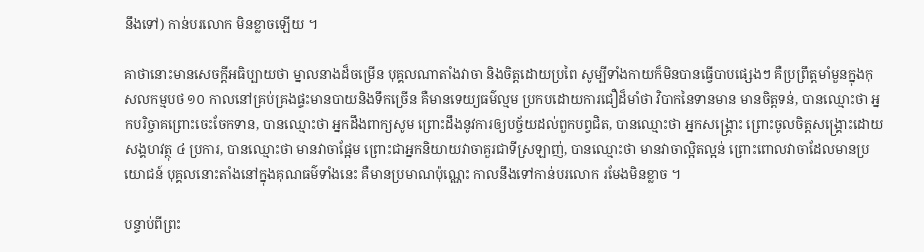នឹងទៅ) កាន់បរលោក មិនខ្លាចឡើយ ។

គាថានោះមានសេចក្ដីអធិប្បាយថា ម្នាលនាងដ៏ចម្រើន បុគ្គលណាតាំងវាចា និងចិត្តដោយប្រពៃ សូម្បីទាំងកាយក៏មិនបានធ្វើបាបផ្សេងៗ គឺប្រព្រឹត្តមាំមួនក្នុងកុសលកម្មបថ ១០ កាលនៅគ្រប់គ្រងផ្ទះមានបាយនិងទឹកច្រើន គឺមានទេយ្យធម៌ល្មម ប្រកបដោយការជឿដ៏មាំថា វិបាកនៃទានមាន មានចិត្តទន់, បានឈ្មោះថា អ្នកបរិច្ចាគព្រោះចេះចែកទាន, បានឈ្មោះថា អ្នកដឹងពាក្យសូម ព្រោះដឹងនូវការឲ្យបច្ច័យដល់ពួកបព្វជិត, បានឈ្មោះថា អ្នកសង្គ្រោះ ព្រោះចូលចិត្តសង្គ្រោះដោយសង្គហវត្ថុ ៤ ប្រការ, បានឈ្មោះថា មានវាចាផ្អែម ព្រោះជាអ្នកនិយាយវាចាគួរជាទីស្រឡាញ់, បានឈ្មោះថា មានវាចាល្អិតល្អន់ ព្រោះពោលវាចាដែលមានប្រយោជន៍ បុគ្គលនោះតាំងនៅក្នុងគុណធម៌ទាំងនេះ គឺមានប្រមាណប៉ុណ្ណេះ កាលនឹងទៅកាន់បរលោក រមែងមិនខ្លាច ។

បន្ទាប់ពីព្រះ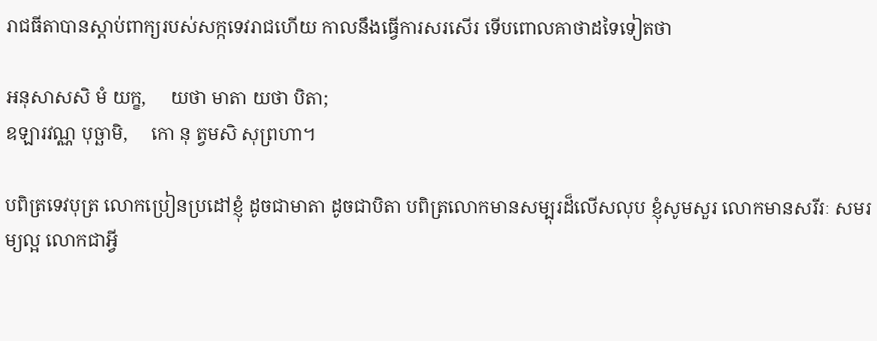រាជធីតាបានស្ដាប់ពាក្យរបស់សក្កទេវរាជហើយ កាលនឹងធ្វើការសរសើរ ទើបពោលគាថាដទៃទៀតថា

អនុសាសសិ មំ យក្ខ,     យថា មាតា យថា បិតា;
ឧឡារវណ្ណ បុច្ឆាមិ,     កោ នុ ត្វមសិ សុព្រហា។

បពិត្រទេវបុត្រ លោកប្រៀនប្រដៅខ្ញុំ ដូចជាមាតា ដូចជាបិតា បពិត្រលោកមានសម្បុរដ៏លើសលុប ខ្ញុំសូមសួរ លោកមានសរីរៈ សមរម្យល្អ លោកជាអ្វី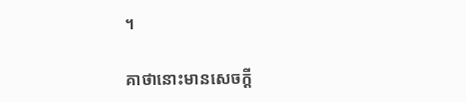។

គាថានោះមានសេចក្ដី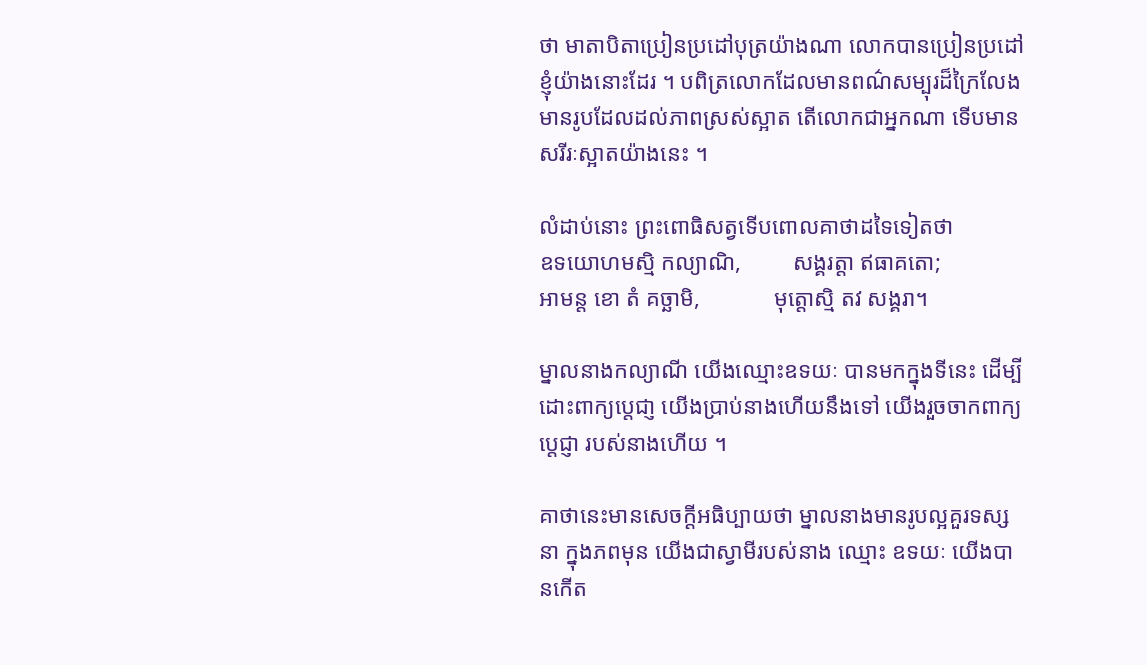ថា មាតាបិតាប្រៀនប្រដៅបុត្រយ៉ាងណា លោកបានប្រៀនប្រដៅខ្ញុំយ៉ាងនោះដែរ ។ បពិត្រលោកដែលមានពណ៌សម្បុរដ៏ក្រៃលែង មានរូបដែលដល់ភាពស្រស់ស្អាត តើលោកជាអ្នកណា ទើបមានសរីរៈស្អាតយ៉ាងនេះ ។

លំដាប់នោះ ព្រះពោធិសត្វទើបពោលគាថាដទៃទៀតថា
ឧទយោហមស្មិ កល្យាណិ,         សង្គរត្តា ឥធាគតោ;
អាមន្ត ខោ តំ គច្ឆាមិ,             មុត្តោស្មិ តវ សង្គរា។

ម្នាលនាងកល្យាណី យើងឈ្មោះឧទយៈ បានមកក្នុងទីនេះ ដើម្បីដោះពាក្យប្តេជា្ញ យើងបា្រប់នាងហើយនឹងទៅ យើងរួចចាកពាក្យប្តេជ្ញា របស់នាងហើយ ។

គាថានេះមានសេចក្ដីអធិប្បាយថា ម្នាលនាងមានរូបល្អគួរទស្សនា ក្នុងភពមុន យើងជាស្វាមីរបស់នាង ឈ្មោះ ឧទយៈ យើងបានកើត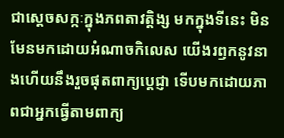ជាស្ដេចសក្កៈក្នុងភពតាវត្តិង្ស មកក្នុងទីនេះ មិនមែនមកដោយអំណាចកិលេស យើងរឭកនូវនាងហើយនឹងរួចផុតពាក្យប្ដេជ្ញា ទើបមកដោយភាពជាអ្នកធ្វើតាមពាក្យ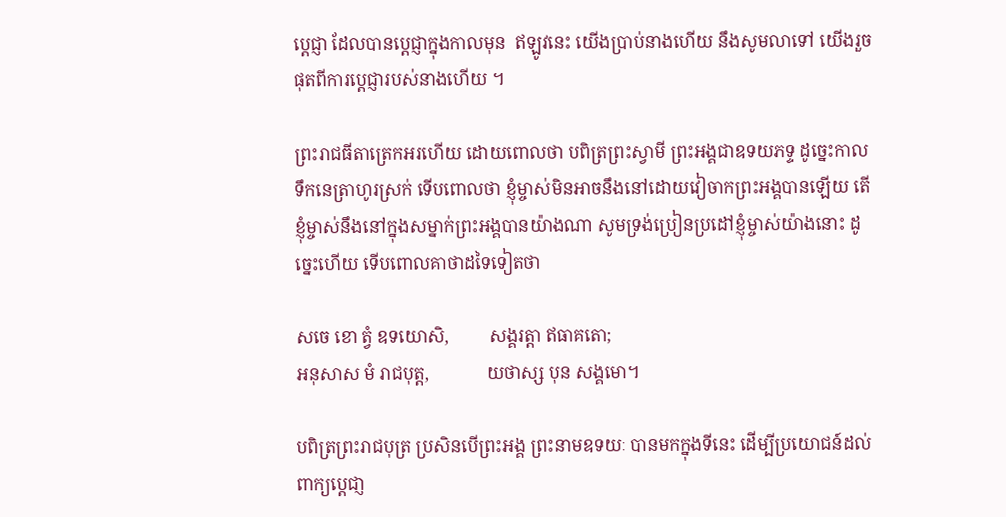ប្ដេជ្ញា ដែលបានប្ដេជ្ញាក្នុងកាលមុន  ឥឡូវនេះ យើងប្រាប់នាងហើយ នឹងសូមលាទៅ យើងរួចផុតពីការប្ដេជ្ញារបស់នាងហើយ ។

ព្រះរាជធីតាត្រេកអរហើយ ដោយពោលថា បពិត្រព្រះស្វាមី ព្រះអង្គជាឧទយភទ្ទ ដូច្នេះកាលទឹកនេត្រាហូរស្រក់ ទើបពោលថា ខ្ញុំម្ចាស់មិនអាចនឹងនៅដោយវៀចាកព្រះអង្គបានឡើយ តើខ្ញុំម្ចាស់នឹងនៅក្នុងសម្នាក់ព្រះអង្គបានយ៉ាងណា សូមទ្រង់ប្រៀនប្រដៅខ្ញុំម្ចាស់យ៉ាងនោះ ដូច្នេះហើយ ទើបពោលគាថាដទៃទៀតថា

សចេ ខោ ត្វំ ឧទយោសិ,         សង្គរត្តា ឥធាគតោ;
អនុសាស មំ រាជបុត្ត,             យថាស្ស បុន សង្គមោ។

បពិត្រព្រះរាជបុត្រ ប្រសិនបើព្រះអង្គ ព្រះនាមឧទយៈ បានមកក្នុងទីនេះ ដើម្បីប្រយោជន៍ដល់ពាក្យប្តេជា្ញ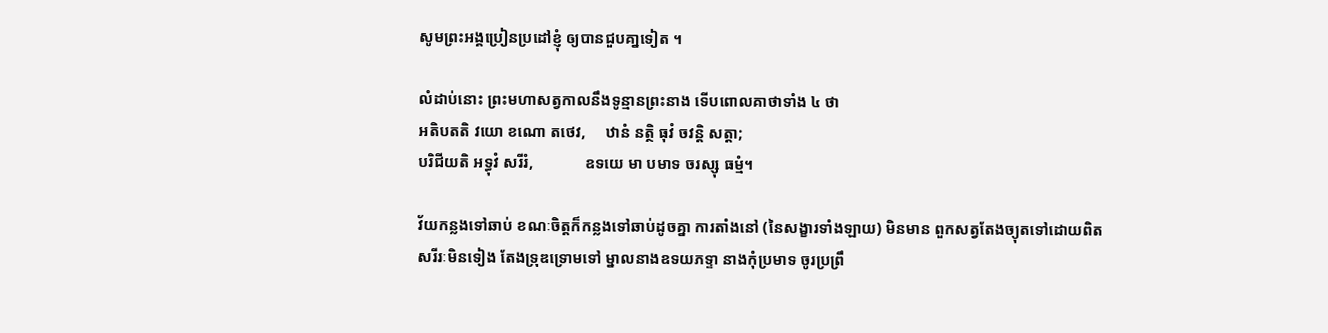សូមព្រះអង្គប្រៀនប្រដៅខ្ញុំ ឲ្យបានជួបគា្នទៀត ។

លំដាប់នោះ ព្រះមហាសត្វកាលនឹងទូន្មានព្រះនាង ទើបពោលគាថាទាំង ៤ ថា
អតិបតតិ វយោ ខណោ តថេវ,     ឋានំ នត្ថិ ធុវំ ចវន្តិ សត្តា;
បរិជីយតិ អទ្ធុវំ សរីរំ,             ឧទយេ មា បមាទ ចរស្សុ ធម្មំ។

វ័យកន្លងទៅឆាប់ ខណៈចិត្តក៏កន្លងទៅឆាប់ដូចគ្នា ការតាំងនៅ (នៃសង្ខារទាំងឡាយ) មិនមាន ពួកសត្វតែងច្យុតទៅដោយពិត សរីរៈមិនទៀង តែងទ្រុឌទ្រោមទៅ ម្នាលនាងឧទយភទ្ទា នាងកុំប្រមាទ ចូរប្រព្រឹ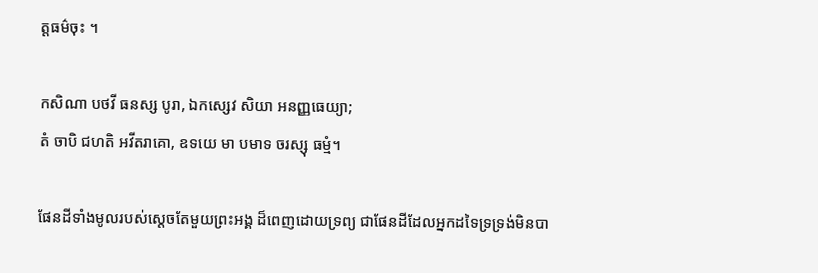ត្តធម៌ចុះ ។

កសិណា បថវី ធនស្ស បូរា, ឯកស្សេវ សិយា អនញ្ញធេយ្យា;
តំ ចាបិ ជហតិ អវីតរាគោ, ឧទយេ មា បមាទ ចរស្សុ ធម្មំ។

ផែនដីទាំងមូលរបស់សេ្តចតែមួយព្រះអង្គ ដ៏ពេញដោយទ្រព្យ ជាផែនដីដែលអ្នកដទៃទ្រទ្រង់មិនបា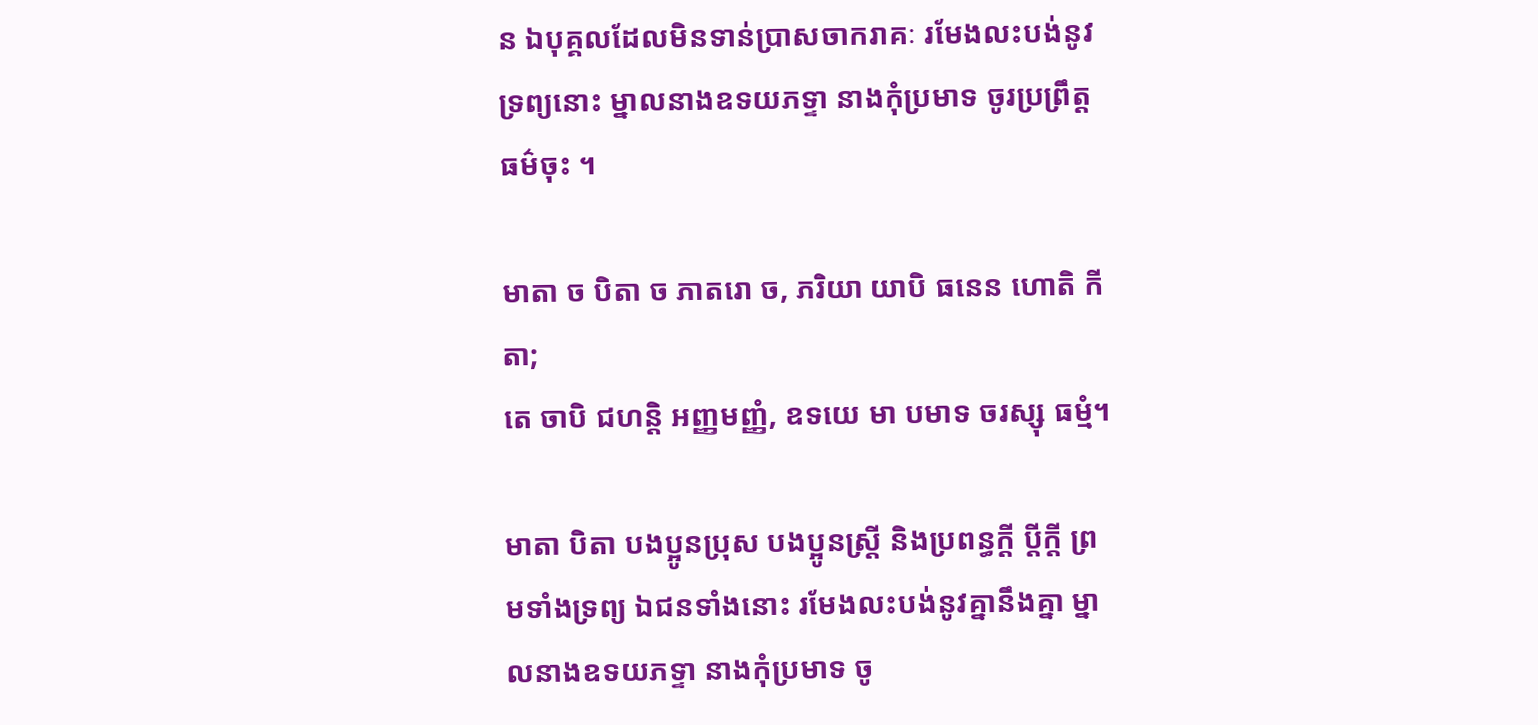ន ឯបុគ្គលដែលមិនទាន់ប្រាសចាករាគៈ រមែងលះបង់នូវទ្រព្យនោះ ម្នាលនាងឧទយភទ្ទា នាងកុំប្រមាទ ចូរប្រព្រឹត្តធម៌ចុះ ។

មាតា ច បិតា ច ភាតរោ ច, ភរិយា យាបិ ធនេន ហោតិ កីតា;
តេ ចាបិ ជហន្តិ អញ្ញមញ្ញំ, ឧទយេ មា បមាទ ចរស្សុ ធម្មំ។

មាតា បិតា បងប្អូនប្រុស បងប្អូនស្ត្រី និងប្រពន្ធក្តី ប្តីក្តី ព្រមទាំងទ្រព្យ ឯជនទាំងនោះ រមែងលះបង់នូវគ្នានឹងគ្នា ម្នាលនាងឧទយភទ្ទា នាងកុំប្រមាទ ចូ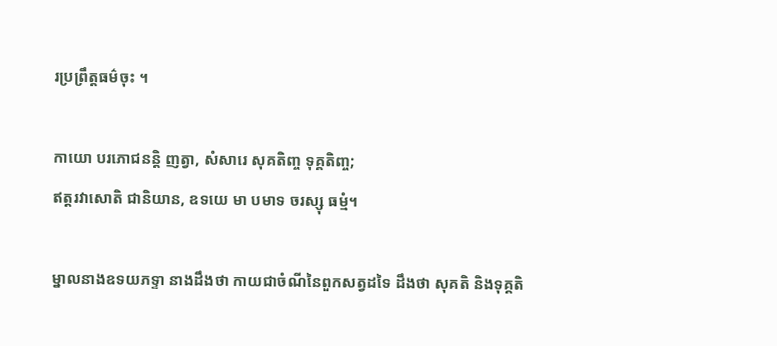រប្រព្រឹត្តធម៌ចុះ ។

កាយោ បរភោជនន្តិ ញត្វា, សំសារេ សុគតិញ្ច ទុគ្គតិញ្ច;
ឥត្តរវាសោតិ ជានិយាន, ឧទយេ មា បមាទ ចរស្សុ ធម្មំ។

ម្នាលនាងឧទយភទ្ទា នាងដឹងថា កាយជាចំណីនៃពួកសត្វដទៃ ដឹងថា សុគតិ និងទុគ្គតិ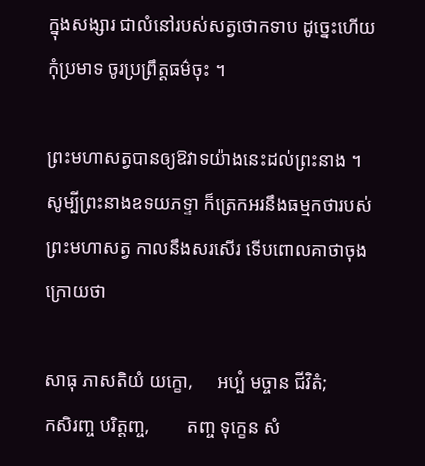ក្នុងសង្សារ ជាលំនៅរបស់សត្វថោកទាប ដូច្នេះហើយ កុំប្រមាទ ចូរប្រព្រឹត្តធម៌ចុះ ។

ព្រះមហាសត្វបានឲ្យឱវាទយ៉ាងនេះដល់ព្រះនាង ។ សូម្បីព្រះនាងឧទយភទ្ទា ក៏ត្រេកអរនឹងធម្មកថារបស់ព្រះមហាសត្វ កាលនឹងសរសើរ ទើបពោលគាថាចុងក្រោយថា

សាធុ ភាសតិយំ យក្ខោ,     អប្បំ មច្ចាន ជីវិតំ;
កសិរញ្ច បរិត្តញ្ច,        តញ្ច ទុក្ខេន សំ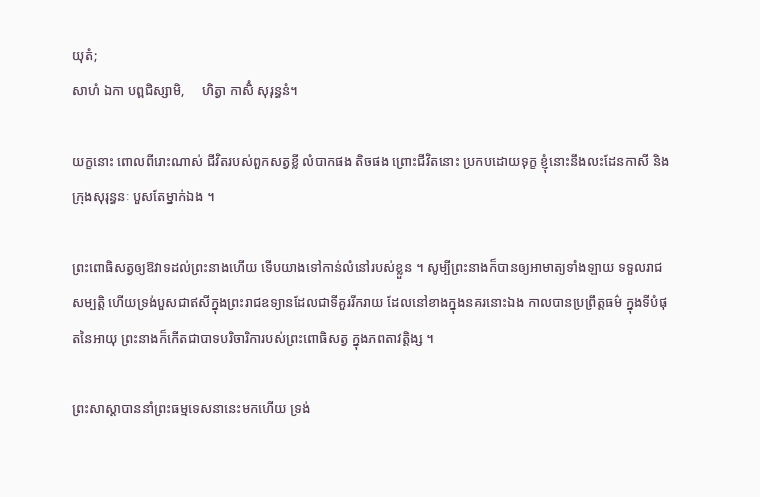យុតំ;
សាហំ ឯកា បព្ពជិស្សាមិ,     ហិត្វា កាសិំ សុរុន្ធនំ។

យក្ខនោះ ពោលពីរោះណាស់ ជីវិតរបស់ពួកសត្វខ្លី លំបាកផង តិចផង ព្រោះជីវិតនោះ ប្រកបដោយទុក្ខ ខ្ញុំនោះនឹងលះដែនកាសី និងក្រុងសុរុន្ធនៈ បួសតែម្នាក់ឯង ។

ព្រះពោធិសត្វឲ្យឱវាទដល់ព្រះនាងហើយ ទើបយាងទៅកាន់លំនៅរបស់ខ្លួន ។ សូម្បីព្រះនាងក៏បានឲ្យអាមាត្យទាំងឡាយ ទទួលរាជសម្បត្តិ ហើយទ្រង់បួសជាឥសីក្នុងព្រះរាជឧទ្យានដែលជាទីគួររីករាយ ដែលនៅខាងក្នុងនគរនោះឯង កាលបានប្រព្រឹត្តធម៌ ក្នុងទីបំផុតនៃអាយុ ព្រះនាងក៏កើតជាបាទបរិចារិការបស់ព្រះពោធិសត្វ ក្នុងភពតាវត្តិង្ស ។

ព្រះសាស្ដាបាននាំព្រះធម្មទេសនានេះមកហើយ ទ្រង់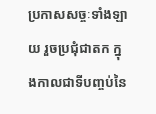ប្រកាសសច្ចៈទាំងឡាយ រួចប្រជុំជាតក ក្នុងកាលជាទីបញ្ចប់នៃ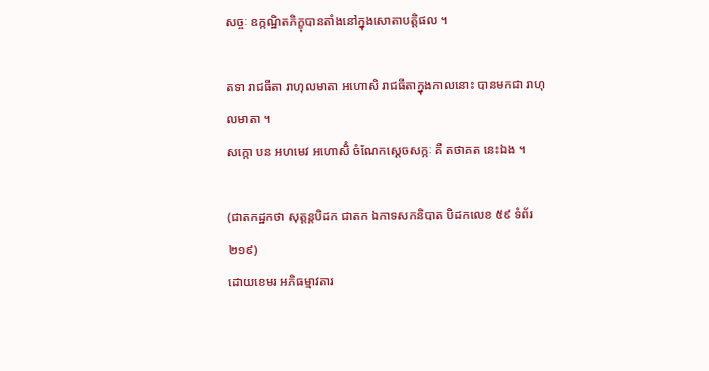សច្ចៈ ឧក្កណ្ឋិតភិក្ខុបានតាំងនៅក្នុងសោតាបត្តិផល ។

តទា រាជធីតា រាហុលមាតា អហោសិ រាជធីតាក្នុងកាលនោះ បានមកជា រាហុលមាតា ។
សក្កោ បន អហមេវ អហោសិំ ចំណែកស្ដេចសក្កៈ គឺ តថាគត នេះឯង ។

(ជាតកដ្ឋកថា សុត្តន្តបិដក ជាតក ឯកាទសកនិបាត បិដកលេខ ៥៩ ទំព័រ ២១៩)
ដោយខេមរ អភិធម្មាវតារ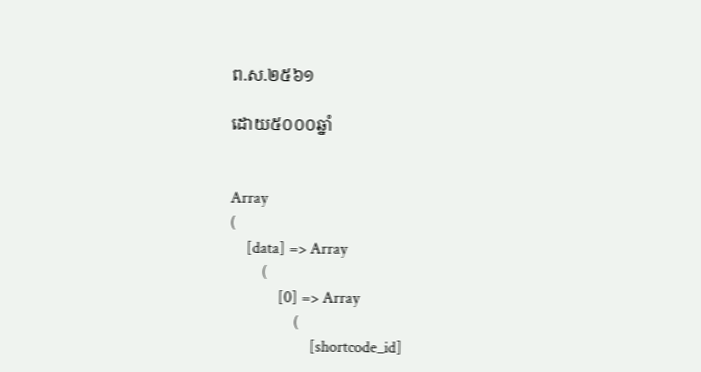ព.ស.២៥៦១

ដោយ៥០០០ឆ្នាំ


Array
(
    [data] => Array
        (
            [0] => Array
                (
                    [shortcode_id]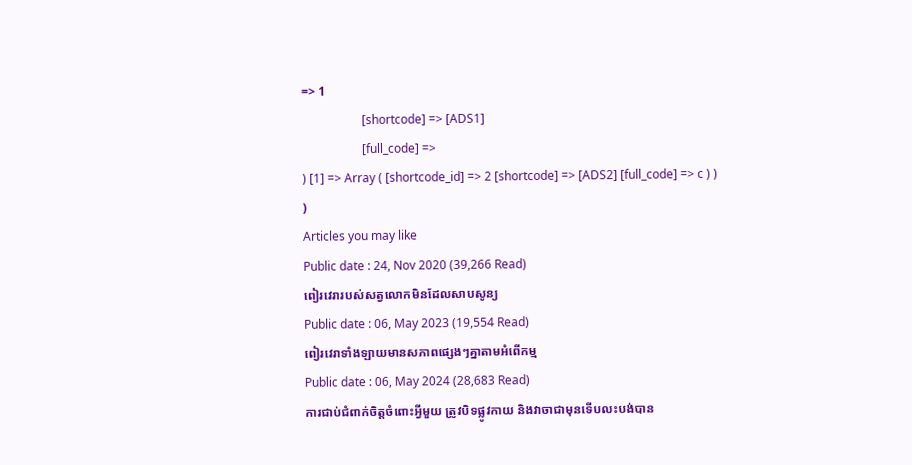=> 1
                    [shortcode] => [ADS1]
                    [full_code] =>
) [1] => Array ( [shortcode_id] => 2 [shortcode] => [ADS2] [full_code] => c ) ) )
Articles you may like
Public date : 24, Nov 2020 (39,266 Read)
ពៀរវេរារបស់សត្វលោកមិនដែលសាបសូន្យ
Public date : 06, May 2023 (19,554 Read)
ពៀរវេរាទាំងឡាយមានសភាពផ្សេងៗគ្នាតាមអំពើកម្ម
Public date : 06, May 2024 (28,683 Read)
ការជាប់ជំពាក់ចិត្តចំពោះអ្វីមួយ ត្រូវបិទផ្លូវកាយ និងវាចាជាមុនទើបលះបង់បាន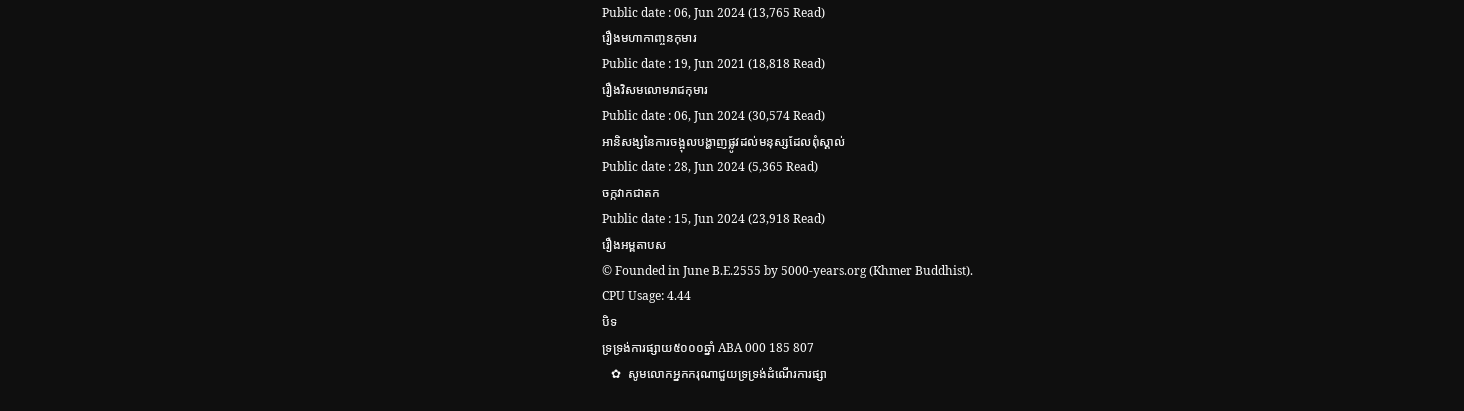Public date : 06, Jun 2024 (13,765 Read)
រឿងមហាកាញ្ចនកុមារ
Public date : 19, Jun 2021 (18,818 Read)
រឿងវិសមលោមរាជកុមារ
Public date : 06, Jun 2024 (30,574 Read)
អានិសង្សនៃការចង្អុលបង្ហាញផ្លូវដល់មនុស្សដែលពុំស្គាល់
Public date : 28, Jun 2024 (5,365 Read)
ចក្កវាកជាតក
Public date : 15, Jun 2024 (23,918 Read)
រឿងអម្ពតាបស
© Founded in June B.E.2555 by 5000-years.org (Khmer Buddhist).
CPU Usage: 4.44
បិទ
ទ្រទ្រង់ការផ្សាយ៥០០០ឆ្នាំ ABA 000 185 807
   ✿  សូមលោកអ្នកករុណាជួយទ្រទ្រង់ដំណើរការផ្សា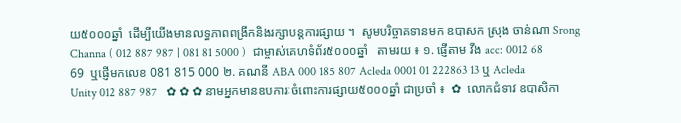យ៥០០០ឆ្នាំ  ដើម្បីយើងមានលទ្ធភាពពង្រីកនិងរក្សាបន្តការផ្សាយ ។  សូមបរិច្ចាគទានមក ឧបាសក ស្រុង ចាន់ណា Srong Channa ( 012 887 987 | 081 81 5000 )  ជាម្ចាស់គេហទំព័រ៥០០០ឆ្នាំ   តាមរយ ៖ ១. ផ្ញើតាម វីង acc: 0012 68 69  ឬផ្ញើមកលេខ 081 815 000 ២. គណនី ABA 000 185 807 Acleda 0001 01 222863 13 ឬ Acleda Unity 012 887 987   ✿ ✿ ✿ នាមអ្នកមានឧបការៈចំពោះការផ្សាយ៥០០០ឆ្នាំ ជាប្រចាំ ៖  ✿  លោកជំទាវ ឧបាសិកា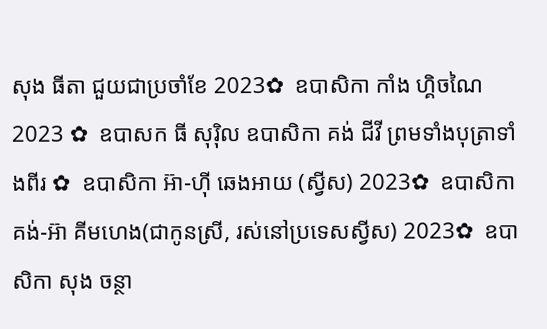សុង ធីតា ជួយជាប្រចាំខែ 2023✿  ឧបាសិកា កាំង ហ្គិចណៃ 2023 ✿  ឧបាសក ធី សុរ៉ិល ឧបាសិកា គង់ ជីវី ព្រមទាំងបុត្រាទាំងពីរ ✿  ឧបាសិកា អ៊ា-ហុី ឆេងអាយ (ស្វីស) 2023✿  ឧបាសិកា គង់-អ៊ា គីមហេង(ជាកូនស្រី, រស់នៅប្រទេសស្វីស) 2023✿  ឧបាសិកា សុង ចន្ថា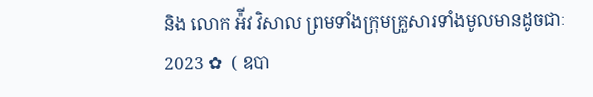និង លោក អ៉ីវ វិសាល ព្រមទាំងក្រុមគ្រួសារទាំងមូលមានដូចជាៈ 2023 ✿  ( ឧបា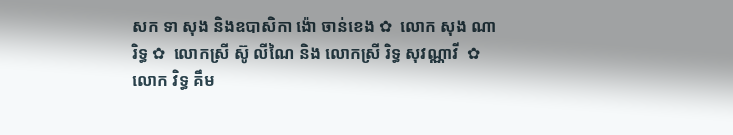សក ទា សុង និងឧបាសិកា ង៉ោ ចាន់ខេង ✿  លោក សុង ណារិទ្ធ ✿  លោកស្រី ស៊ូ លីណៃ និង លោកស្រី រិទ្ធ សុវណ្ណាវី  ✿  លោក វិទ្ធ គឹម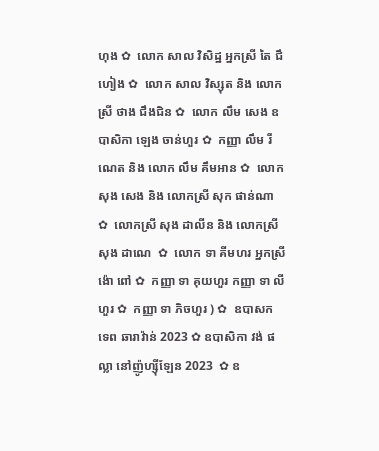ហុង ✿  លោក សាល វិសិដ្ឋ អ្នកស្រី តៃ ជឹហៀង ✿  លោក សាល វិស្សុត និង លោកស្រី ថាង ជឹងជិន ✿  លោក លឹម សេង ឧបាសិកា ឡេង ចាន់ហួរ ✿  កញ្ញា លឹម រីណេត និង លោក លឹម គឹមអាន ✿  លោក សុង សេង និង លោកស្រី សុក ផាន់ណា ✿  លោកស្រី សុង ដាលីន និង លោកស្រី សុង ដាណេ  ✿  លោក ទា គីមហរ អ្នកស្រី ង៉ោ ពៅ ✿  កញ្ញា ទា គុយហួរ កញ្ញា ទា លីហួរ ✿  កញ្ញា ទា ភិចហួរ ) ✿  ឧបាសក ទេព ឆារាវ៉ាន់ 2023 ✿ ឧបាសិកា វង់ ផល្លា នៅញ៉ូហ្ស៊ីឡែន 2023  ✿ ឧ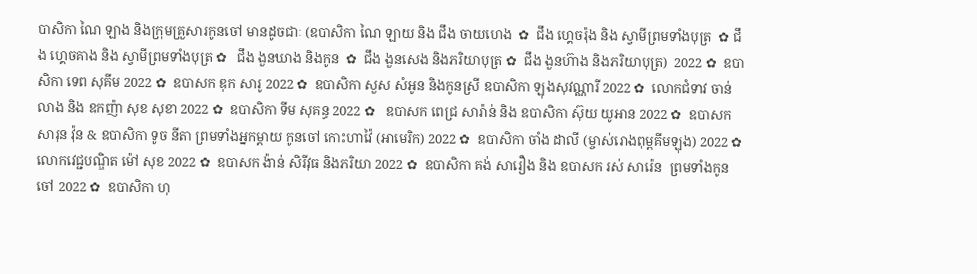បាសិកា ណៃ ឡាង និងក្រុមគ្រួសារកូនចៅ មានដូចជាៈ (ឧបាសិកា ណៃ ឡាយ និង ជឹង ចាយហេង  ✿  ជឹង ហ្គេចរ៉ុង និង ស្វាមីព្រមទាំងបុត្រ  ✿ ជឹង ហ្គេចគាង និង ស្វាមីព្រមទាំងបុត្រ ✿   ជឹង ងួនឃាង និងកូន  ✿  ជឹង ងួនសេង និងភរិយាបុត្រ ✿  ជឹង ងួនហ៊ាង និងភរិយាបុត្រ)  2022 ✿  ឧបាសិកា ទេព សុគីម 2022 ✿  ឧបាសក ឌុក សារូ 2022 ✿  ឧបាសិកា សួស សំអូន និងកូនស្រី ឧបាសិកា ឡុងសុវណ្ណារី 2022 ✿  លោកជំទាវ ចាន់ លាង និង ឧកញ៉ា សុខ សុខា 2022 ✿  ឧបាសិកា ទីម សុគន្ធ 2022 ✿   ឧបាសក ពេជ្រ សារ៉ាន់ និង ឧបាសិកា ស៊ុយ យូអាន 2022 ✿  ឧបាសក សារុន វ៉ុន & ឧបាសិកា ទូច នីតា ព្រមទាំងអ្នកម្តាយ កូនចៅ កោះហាវ៉ៃ (អាមេរិក) 2022 ✿  ឧបាសិកា ចាំង ដាលី (ម្ចាស់រោងពុម្ពគីមឡុង) 2022 ✿  លោកវេជ្ជបណ្ឌិត ម៉ៅ សុខ 2022 ✿  ឧបាសក ង៉ាន់ សិរីវុធ និងភរិយា 2022 ✿  ឧបាសិកា គង់ សារឿង និង ឧបាសក រស់ សារ៉េន  ព្រមទាំងកូនចៅ 2022 ✿  ឧបាសិកា ហុ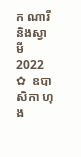ក ណារី និងស្វាមី 2022 ✿  ឧបាសិកា ហុង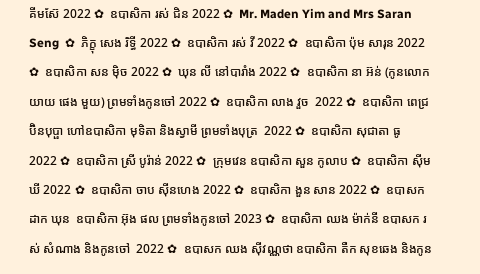គីមស៊ែ 2022 ✿  ឧបាសិកា រស់ ជិន 2022 ✿  Mr. Maden Yim and Mrs Saran Seng  ✿  ភិក្ខុ សេង រិទ្ធី 2022 ✿  ឧបាសិកា រស់ វី 2022 ✿  ឧបាសិកា ប៉ុម សារុន 2022 ✿  ឧបាសិកា សន ម៉ិច 2022 ✿  ឃុន លី នៅបារាំង 2022 ✿  ឧបាសិកា នា អ៊ន់ (កូនលោកយាយ ផេង មួយ) ព្រមទាំងកូនចៅ 2022 ✿  ឧបាសិកា លាង វួច  2022 ✿  ឧបាសិកា ពេជ្រ ប៊ិនបុប្ផា ហៅឧបាសិកា មុទិតា និងស្វាមី ព្រមទាំងបុត្រ  2022 ✿  ឧបាសិកា សុជាតា ធូ  2022 ✿  ឧបាសិកា ស្រី បូរ៉ាន់ 2022 ✿  ក្រុមវេន ឧបាសិកា សួន កូលាប ✿  ឧបាសិកា ស៊ីម ឃី 2022 ✿  ឧបាសិកា ចាប ស៊ីនហេង 2022 ✿  ឧបាសិកា ងួន សាន 2022 ✿  ឧបាសក ដាក ឃុន  ឧបាសិកា អ៊ុង ផល ព្រមទាំងកូនចៅ 2023 ✿  ឧបាសិកា ឈង ម៉ាក់នី ឧបាសក រស់ សំណាង និងកូនចៅ  2022 ✿  ឧបាសក ឈង សុីវណ្ណថា ឧបាសិកា តឺក សុខឆេង និងកូន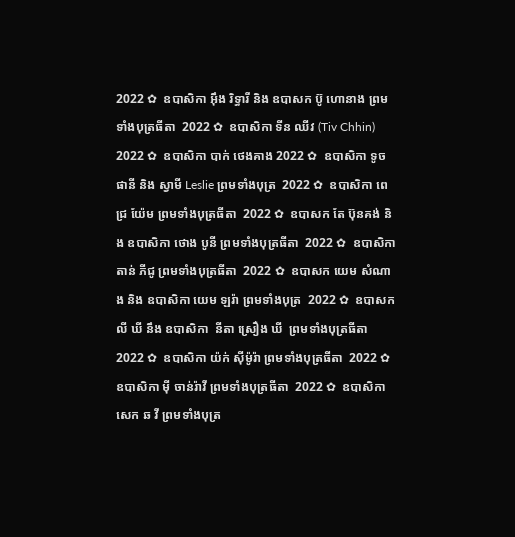2022 ✿  ឧបាសិកា អុឹង រិទ្ធារី និង ឧបាសក ប៊ូ ហោនាង ព្រមទាំងបុត្រធីតា  2022 ✿  ឧបាសិកា ទីន ឈីវ (Tiv Chhin)  2022 ✿  ឧបាសិកា បាក់ ថេងគាង 2022 ✿  ឧបាសិកា ទូច ផានី និង ស្វាមី Leslie ព្រមទាំងបុត្រ  2022 ✿  ឧបាសិកា ពេជ្រ យ៉ែម ព្រមទាំងបុត្រធីតា  2022 ✿  ឧបាសក តែ ប៊ុនគង់ និង ឧបាសិកា ថោង បូនី ព្រមទាំងបុត្រធីតា  2022 ✿  ឧបាសិកា តាន់ ភីជូ ព្រមទាំងបុត្រធីតា  2022 ✿  ឧបាសក យេម សំណាង និង ឧបាសិកា យេម ឡរ៉ា ព្រមទាំងបុត្រ  2022 ✿  ឧបាសក លី ឃី នឹង ឧបាសិកា  នីតា ស្រឿង ឃី  ព្រមទាំងបុត្រធីតា  2022 ✿  ឧបាសិកា យ៉ក់ សុីម៉ូរ៉ា ព្រមទាំងបុត្រធីតា  2022 ✿  ឧបាសិកា មុី ចាន់រ៉ាវី ព្រមទាំងបុត្រធីតា  2022 ✿  ឧបាសិកា សេក ឆ វី ព្រមទាំងបុត្រ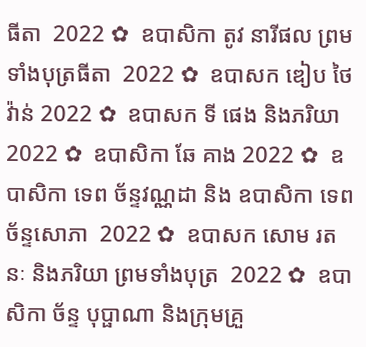ធីតា  2022 ✿  ឧបាសិកា តូវ នារីផល ព្រមទាំងបុត្រធីតា  2022 ✿  ឧបាសក ឌៀប ថៃវ៉ាន់ 2022 ✿  ឧបាសក ទី ផេង និងភរិយា 2022 ✿  ឧបាសិកា ឆែ គាង 2022 ✿  ឧបាសិកា ទេព ច័ន្ទវណ្ណដា និង ឧបាសិកា ទេព ច័ន្ទសោភា  2022 ✿  ឧបាសក សោម រតនៈ និងភរិយា ព្រមទាំងបុត្រ  2022 ✿  ឧបាសិកា ច័ន្ទ បុប្ផាណា និងក្រុមគ្រួ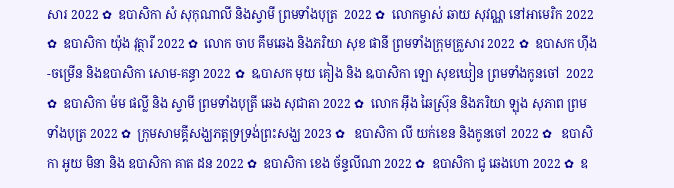សារ 2022 ✿  ឧបាសិកា សំ សុកុណាលី និងស្វាមី ព្រមទាំងបុត្រ  2022 ✿  លោកម្ចាស់ ឆាយ សុវណ្ណ នៅអាមេរិក 2022 ✿  ឧបាសិកា យ៉ុង វុត្ថារី 2022 ✿  លោក ចាប គឹមឆេង និងភរិយា សុខ ផានី ព្រមទាំងក្រុមគ្រួសារ 2022 ✿  ឧបាសក ហ៊ីង-ចម្រើន និងឧបាសិកា សោម-គន្ធា 2022 ✿  ឩបាសក មុយ គៀង និង ឩបាសិកា ឡោ សុខឃៀន ព្រមទាំងកូនចៅ  2022 ✿  ឧបាសិកា ម៉ម ផល្លី និង ស្វាមី ព្រមទាំងបុត្រី ឆេង សុជាតា 2022 ✿  លោក អ៊ឹង ឆៃស្រ៊ុន និងភរិយា ឡុង សុភាព ព្រមទាំងបុត្រ 2022 ✿  ក្រុមសាមគ្គីសង្ឃភត្តទ្រទ្រង់ព្រះសង្ឃ 2023 ✿   ឧបាសិកា លី យក់ខេន និងកូនចៅ 2022 ✿   ឧបាសិកា អូយ មិនា និង ឧបាសិកា គាត ដន 2022 ✿  ឧបាសិកា ខេង ច័ន្ទលីណា 2022 ✿  ឧបាសិកា ជូ ឆេងហោ 2022 ✿  ឧ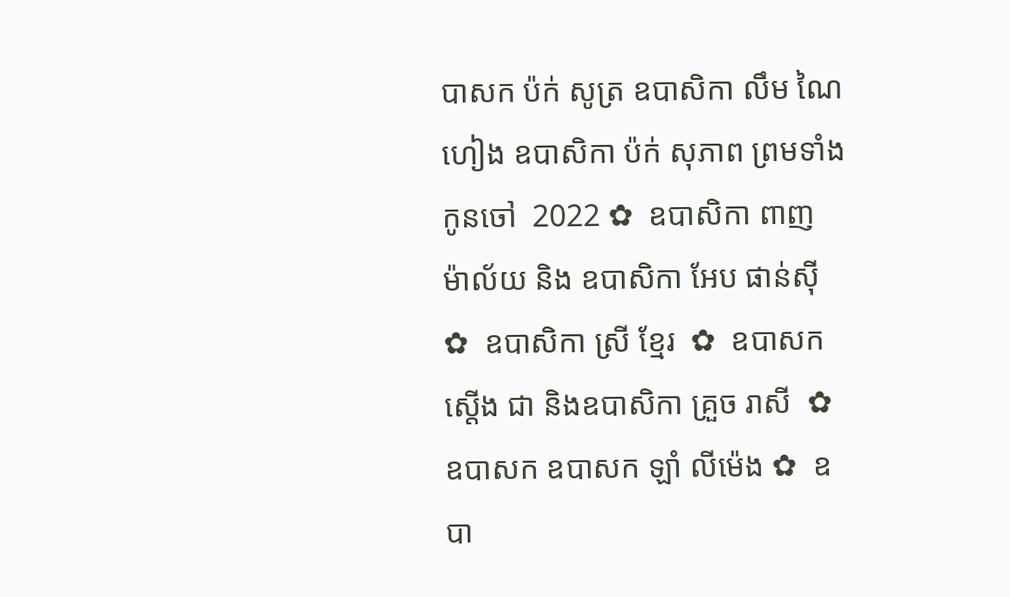បាសក ប៉ក់ សូត្រ ឧបាសិកា លឹម ណៃហៀង ឧបាសិកា ប៉ក់ សុភាព ព្រមទាំងកូនចៅ  2022 ✿  ឧបាសិកា ពាញ ម៉ាល័យ និង ឧបាសិកា អែប ផាន់ស៊ី  ✿  ឧបាសិកា ស្រី ខ្មែរ  ✿  ឧបាសក ស្តើង ជា និងឧបាសិកា គ្រួច រាសី  ✿  ឧបាសក ឧបាសក ឡាំ លីម៉េង ✿  ឧបា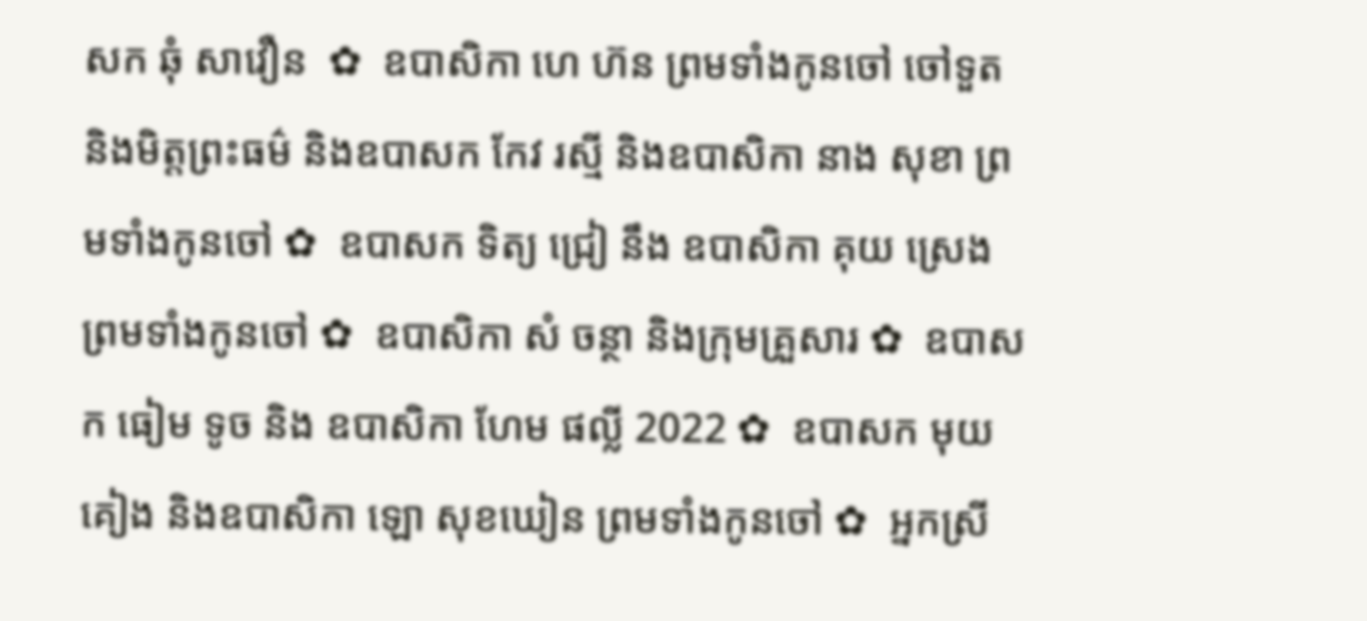សក ឆុំ សាវឿន  ✿  ឧបាសិកា ហេ ហ៊ន ព្រមទាំងកូនចៅ ចៅទួត និងមិត្តព្រះធម៌ និងឧបាសក កែវ រស្មី និងឧបាសិកា នាង សុខា ព្រមទាំងកូនចៅ ✿  ឧបាសក ទិត្យ ជ្រៀ នឹង ឧបាសិកា គុយ ស្រេង ព្រមទាំងកូនចៅ ✿  ឧបាសិកា សំ ចន្ថា និងក្រុមគ្រួសារ ✿  ឧបាសក ធៀម ទូច និង ឧបាសិកា ហែម ផល្លី 2022 ✿  ឧបាសក មុយ គៀង និងឧបាសិកា ឡោ សុខឃៀន ព្រមទាំងកូនចៅ ✿  អ្នកស្រី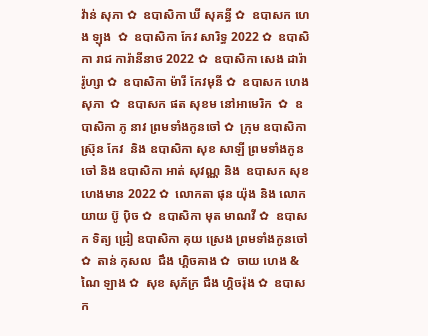វ៉ាន់ សុភា ✿  ឧបាសិកា ឃី សុគន្ធី ✿  ឧបាសក ហេង ឡុង  ✿  ឧបាសិកា កែវ សារិទ្ធ 2022 ✿  ឧបាសិកា រាជ ការ៉ានីនាថ 2022 ✿  ឧបាសិកា សេង ដារ៉ារ៉ូហ្សា ✿  ឧបាសិកា ម៉ារី កែវមុនី ✿  ឧបាសក ហេង សុភា  ✿  ឧបាសក ផត សុខម នៅអាមេរិក  ✿  ឧបាសិកា ភូ នាវ ព្រមទាំងកូនចៅ ✿  ក្រុម ឧបាសិកា ស្រ៊ុន កែវ  និង ឧបាសិកា សុខ សាឡី ព្រមទាំងកូនចៅ និង ឧបាសិកា អាត់ សុវណ្ណ និង  ឧបាសក សុខ ហេងមាន 2022 ✿  លោកតា ផុន យ៉ុង និង លោកយាយ ប៊ូ ប៉ិច ✿  ឧបាសិកា មុត មាណវី ✿  ឧបាសក ទិត្យ ជ្រៀ ឧបាសិកា គុយ ស្រេង ព្រមទាំងកូនចៅ ✿  តាន់ កុសល  ជឹង ហ្គិចគាង ✿  ចាយ ហេង & ណៃ ឡាង ✿  សុខ សុភ័ក្រ ជឹង ហ្គិចរ៉ុង ✿  ឧបាសក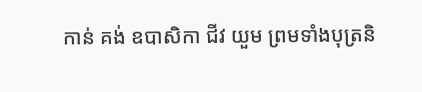កាន់ គង់ ឧបាសិកា ជីវ យួម ព្រមទាំងបុត្រនិ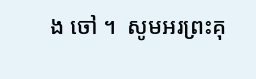ង ចៅ ។  សូមអរព្រះគុ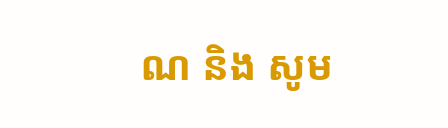ណ និង សូម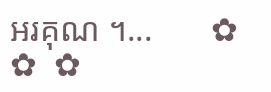អរគុណ ។...       ✿  ✿  ✿